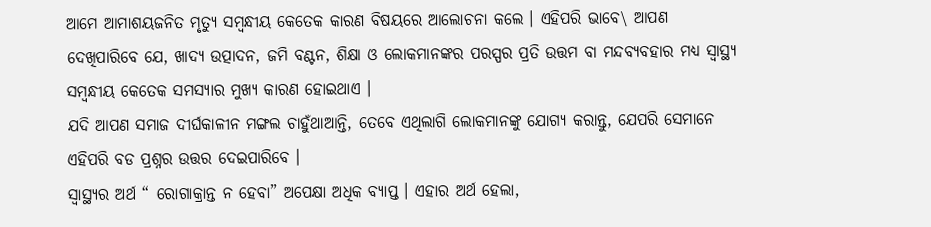ଆମେ ଆମାଶୟଜନିତ ମୃତ୍ୟୁ ସମ୍ବନ୍ଧୀୟ କେତେକ କାରଣ ବିଷୟରେ ଆଲୋଚନା କଲେ । ଏହିପରି ଭାବେ\ ଆପଣ ଦେଖିପାରିବେ ଯେ, ଖାଦ୍ୟ ଉତ୍ପାଦନ, ଜମି ବଣ୍ଟନ, ଶିକ୍ଷା ଓ ଲୋକମାନଙ୍କର ପରସ୍ପର ପ୍ରତି ଉତ୍ତମ ବା ମନ୍ଦବ୍ୟବହାର ମଧ୍ୟ ସ୍ୱାସ୍ଥ୍ୟ ସମ୍ବନ୍ଧୀୟ କେତେକ ସମସ୍ୟାର ମୁଖ୍ୟ କାରଣ ହୋଇଥାଏ ।
ଯଦି ଆପଣ ସମାଜ ଦୀର୍ଘକାଳୀନ ମଙ୍ଗଲ ଚାହୁଁଥାଆନ୍ତି, ତେବେ ଏଥିଲାଗି ଲୋକମାନଙ୍କୁ ଯୋଗ୍ୟ କରାନ୍ତୁ, ଯେପରି ସେମାନେ ଏହିପରି ବଡ ପ୍ରଶ୍ନର ଉତ୍ତର ଦେଇପାରିବେ ।
ସ୍ୱାସ୍ଥ୍ୟର ଅର୍ଥ “ ରୋଗାକ୍ରାନ୍ତ ନ ହେବା” ଅପେକ୍ଷା ଅଧିକ ବ୍ୟାପ୍ତ । ଏହାର ଅର୍ଥ ହେଲା,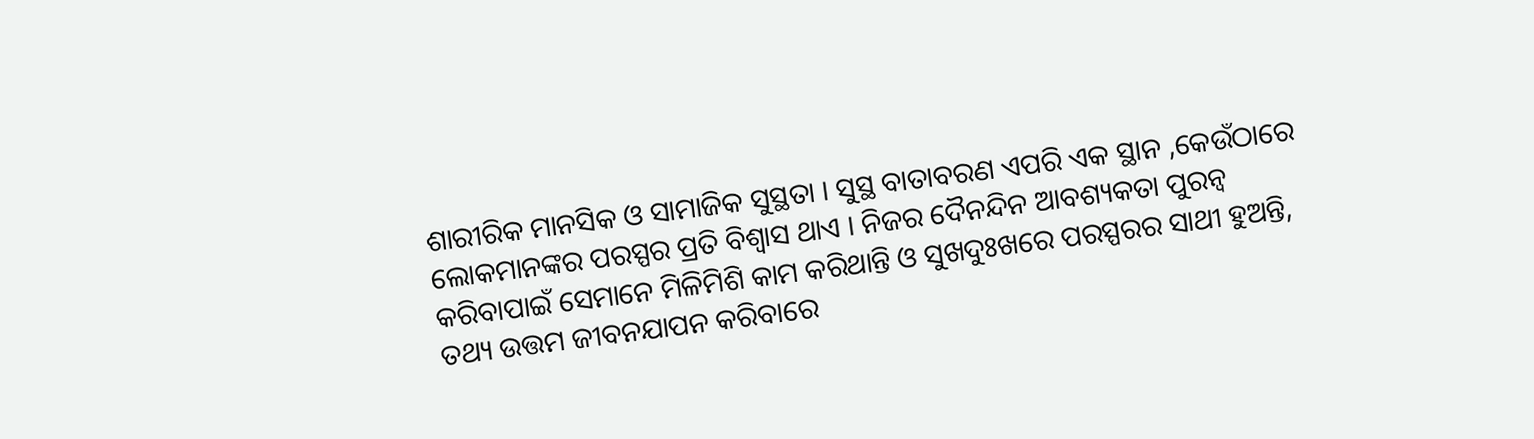ଶାରୀରିକ ମାନସିକ ଓ ସାମାଜିକ ସୁସ୍ଥତା । ସୁସ୍ଥ ବାତାବରଣ ଏପରି ଏକ ସ୍ଥାନ ,କେଉଁଠାରେ ଲୋକମାନଙ୍କର ପରସ୍ପର ପ୍ରତି ବିଶ୍ଵାସ ଥାଏ । ନିଜର ଦୈନନ୍ଦିନ ଆବଶ୍ୟକତା ପୁରନ୍ବ କରିବାପାଇଁ ସେମାନେ ମିଳିମିଶି କାମ କରିଥାନ୍ତି ଓ ସୁଖଦୁଃଖରେ ପରସ୍ପରର ସାଥୀ ହୁଅନ୍ତି, ତଥ୍ୟ ଉତ୍ତମ ଜୀବନଯାପନ କରିବାରେ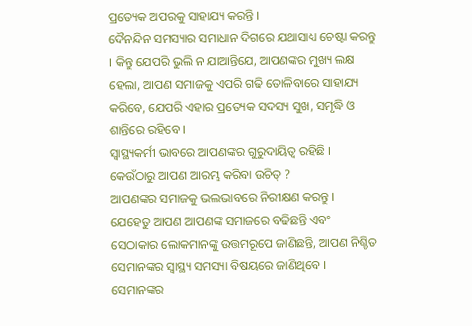ପ୍ରତ୍ୟେକ ଅପରକୁ ସାହାଯ୍ୟ କରନ୍ତି ।
ଦୈନନ୍ଦିନ ସମସ୍ୟାର ସମାଧାନ ଦିଗରେ ଯଥାସାଧ୍ୟ ଚେଷ୍ଟା କରନ୍ତୁ । କିନ୍ତୁ ଯେପରି ଭୁଲି ନ ଯାଆନ୍ତିଯେ, ଆପଣଙ୍କର ମୁଖ୍ୟ ଲକ୍ଷ ହେଲା, ଆପଣ ସମାଜକୁ ଏପରି ଗଢି ତୋଳିବାରେ ସାହାଯ୍ୟ କରିବେ, ଯେପରି ଏହାର ପ୍ରତ୍ୟେକ ସଦସ୍ୟ ସୁଖ, ସମୃଦ୍ଧି ଓ ଶାନ୍ତିରେ ରହିବେ ।
ସ୍ୱାସ୍ଥ୍ୟକର୍ମୀ ଭାବରେ ଆପଣଙ୍କର ଗୁରୁଦାୟିତ୍ଵ ରହିଛି । କେଉଁଠାରୁ ଆପଣ ଆରମ୍ଭ କରିବା ଉଚିତ୍ ?
ଆପଣଙ୍କର ସମାଜକୁ ଭଲଭାବରେ ନିରୀକ୍ଷଣ କରନ୍ତୁ ।
ଯେହେତୁ ଆପଣ ଆପଣଙ୍କ ସମାଜରେ ବଢିଛନ୍ତି ଏବଂ ସେଠାକାର ଲୋକମାନଙ୍କୁ ଉତ୍ତମରୂପେ ଜାଣିଛନ୍ତି, ଆପଣ ନିଶ୍ଚିତ ସେମାନଙ୍କର ସ୍ୱାସ୍ଥ୍ୟ ସମସ୍ୟା ବିଷୟରେ ଜାଣିଥିବେ । ସେମାନଙ୍କର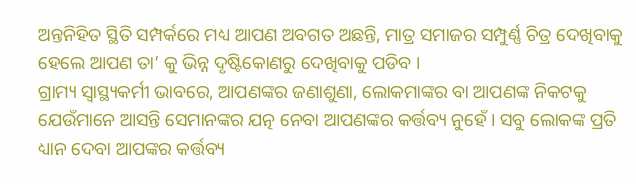ଅନ୍ତନିହିତ ସ୍ଥିତି ସମ୍ପର୍କରେ ମଧ୍ୟ ଆପଣ ଅବଗତ ଅଛନ୍ତି, ମାତ୍ର ସମାଜର ସମ୍ପୁର୍ଣ୍ଣ ଚିତ୍ର ଦେଖିବାକୁ ହେଲେ ଆପଣ ତା’ କୁ ଭିନ୍ନ ଦୃଷ୍ଟିକୋଣରୁ ଦେଖିବାକୁ ପଡିବ ।
ଗ୍ରାମ୍ୟ ସ୍ୱାସ୍ଥ୍ୟକର୍ମୀ ଭାବରେ, ଆପଣଙ୍କର ଜଣାଶୁଣା, ଲୋକମାଙ୍କର ବା ଆପଣଙ୍କ ନିକଟକୁ ଯେଉଁମାନେ ଆସନ୍ତି ସେମାନଙ୍କର ଯତ୍ନ ନେବା ଆପଣଙ୍କର କର୍ତ୍ତବ୍ୟ ନୁହେଁ । ସବୁ ଲୋକଙ୍କ ପ୍ରତି ଧ୍ୟାନ ଦେବା ଆପଙ୍କର କର୍ତ୍ତବ୍ୟ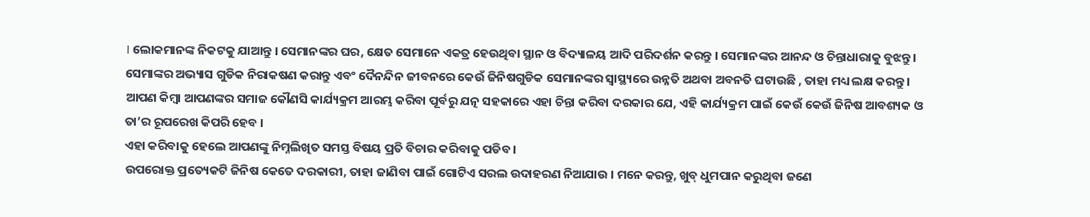। ଲୋକମାନଙ୍କ ନିକଟକୁ ଯାଆନ୍ତୁ । ସେମାନଙ୍କର ଘର, କ୍ଷେତ ସେମାନେ ଏକତ୍ର ହେଉଥିବା ସ୍ଥାନ ଓ ବିଦ୍ୟାଳୟ ଆଦି ପରିଦର୍ଶନ କରନ୍ତୁ । ସେମାନଙ୍କର ଆନନ୍ଦ ଓ ଚିନ୍ତାଧାରାକୁ ବୁଝନ୍ତୁ । ସେମାଙ୍କର ଅଭ୍ୟାସ ଗୁଡିକ ନିରାକଷଣ କରାନ୍ତୁ ଏବଂ ଦୈନନ୍ଦିନ ଜୀବନରେ କେଉଁ ଜିନିଷଗୁଡିକ ସେମାନଙ୍କର ସ୍ୱାସ୍ଥ୍ୟରେ ଉନ୍ନତି ଅଥବା ଅବନତି ଘଟାଉଛି , ତାହା ମଧ୍ୟ ଲକ୍ଷ କରନ୍ତୁ ।
ଆପଣ କିମ୍ବା ଆପଣଙ୍କର ସମାଜ କୌଣସି କାର୍ଯ୍ୟକ୍ରମ ଆରମ୍ଭ କରିବା ପୂର୍ବରୁ ଯତ୍ନ ସହକାରେ ଏହା ଚିନ୍ତା କରିବା ଦରକାର ଯେ, ଏହି କାର୍ଯ୍ୟକ୍ରମ ପାଇଁ କେଉଁ କେଉଁ ଜିନିଷ ଆବଶ୍ୟକ ଓ ତା’ର ରୂପରେଖ କିପରି ହେବ ।
ଏହା କରିବାକୁ ହେଲେ ଆପଣଙ୍କୁ ନିମ୍ନଲିଖିତ ସମସ୍ତ ବିଷୟ ପ୍ରତି ବିଚାର କରିବାକୁ ପଡିବ ।
ଉପରୋକ୍ତ ପ୍ରତ୍ୟେକଟି ଜିନିଷ କେତେ ଦରକାରୀ, ତାହା ଜାଣିବା ପାଇଁ ଗୋଟିଏ ସରଲ ଉଦାହରଣ ନିଆଯାଉ । ମନେ କରନ୍ତୁ, ଖୁବ୍ ଧୁମପାନ କରୁଥିବା ଜଣେ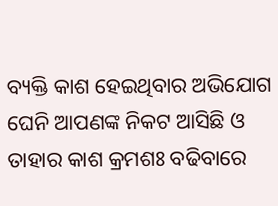ବ୍ୟକ୍ତି କାଶ ହେଇଥିବାର ଅଭିଯୋଗ ଘେନି ଆପଣଙ୍କ ନିକଟ ଆସିଛି ଓ ତାହାର କାଶ କ୍ରମଶଃ ବଢିବାରେ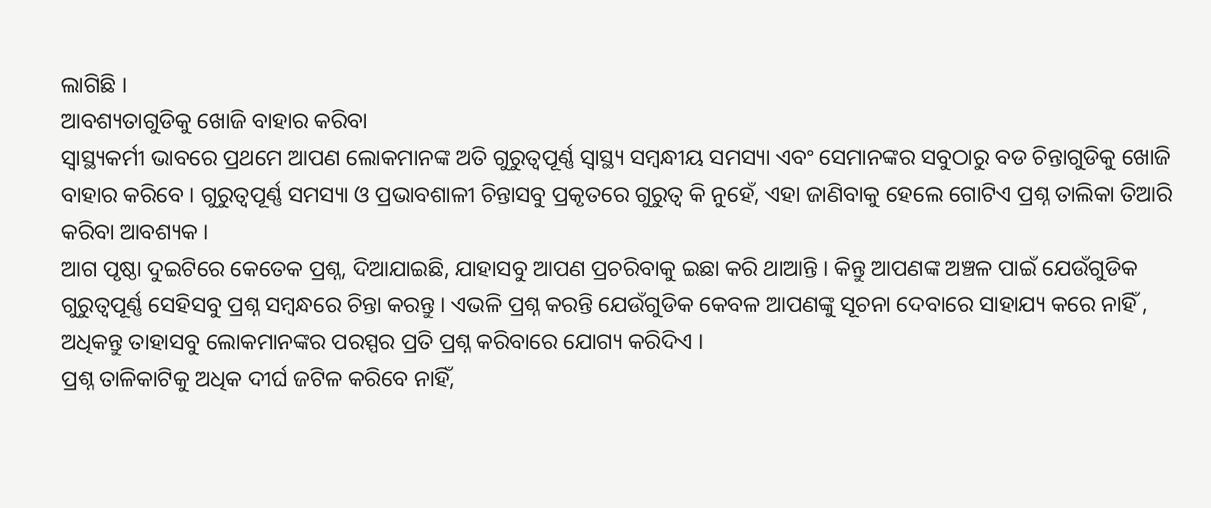ଲାଗିଛି ।
ଆବଶ୍ୟତାଗୁଡିକୁ ଖୋଜି ବାହାର କରିବା
ସ୍ୱାସ୍ଥ୍ୟକର୍ମୀ ଭାବରେ ପ୍ରଥମେ ଆପଣ ଲୋକମାନଙ୍କ ଅତି ଗୁରୁତ୍ଵପୂର୍ଣ୍ଣ ସ୍ୱାସ୍ଥ୍ୟ ସମ୍ବନ୍ଧୀୟ ସମସ୍ୟା ଏବଂ ସେମାନଙ୍କର ସବୁଠାରୁ ବଡ ଚିନ୍ତାଗୁଡିକୁ ଖୋଜି ବାହାର କରିବେ । ଗୁରୁତ୍ଵପୂର୍ଣ୍ଣ ସମସ୍ୟା ଓ ପ୍ରଭାବଶାଳୀ ଚିନ୍ତାସବୁ ପ୍ରକୃତରେ ଗୁରୁତ୍ଵ କି ନୁହେଁ, ଏହା ଜାଣିବାକୁ ହେଲେ ଗୋଟିଏ ପ୍ରଶ୍ନ ତାଲିକା ତିଆରି କରିବା ଆବଶ୍ୟକ ।
ଆଗ ପୃଷ୍ଠା ଦୁଇଟିରେ କେତେକ ପ୍ରଶ୍ନ, ଦିଆଯାଇଛି, ଯାହାସବୁ ଆପଣ ପ୍ରଚରିବାକୁ ଇଛା କରି ଥାଆନ୍ତି । କିନ୍ତୁ ଆପଣଙ୍କ ଅଞ୍ଚଳ ପାଇଁ ଯେଉଁଗୁଡିକ ଗୁରୁତ୍ଵପୂର୍ଣ୍ଣ ସେହିସବୁ ପ୍ରଶ୍ନ ସମ୍ବନ୍ଧରେ ଚିନ୍ତା କରନ୍ତୁ । ଏଭଳି ପ୍ରଶ୍ନ କରନ୍ତି ଯେଉଁଗୁଡିକ କେବଳ ଆପଣଙ୍କୁ ସୂଚନା ଦେବାରେ ସାହାଯ୍ୟ କରେ ନାହିଁ , ଅଧିକନ୍ତୁ ତାହାସବୁ ଲୋକମାନଙ୍କର ପରସ୍ପର ପ୍ରତି ପ୍ରଶ୍ନ କରିବାରେ ଯୋଗ୍ୟ କରିଦିଏ ।
ପ୍ରଶ୍ନ ତାଳିକାଟିକୁ ଅଧିକ ଦୀର୍ଘ ଜଟିଳ କରିବେ ନାହିଁ,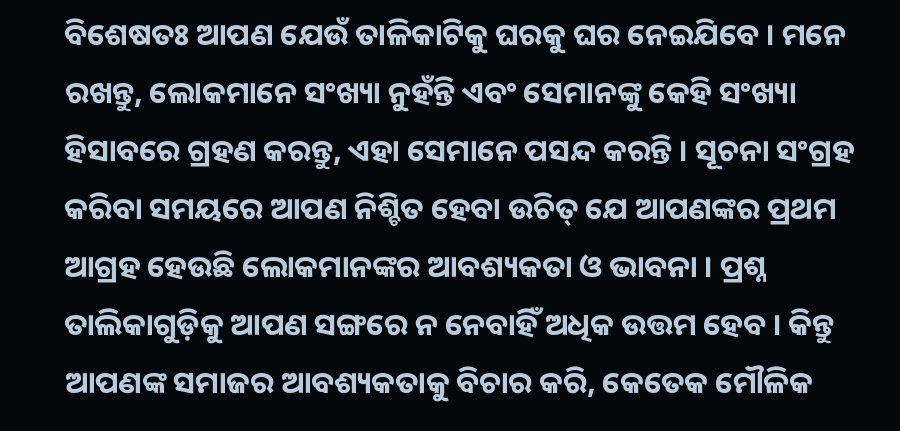ବିଶେଷତଃ ଆପଣ ଯେଉଁ ତାଳିକାଟିକୁ ଘରକୁ ଘର ନେଇଯିବେ । ମନେ ରଖନ୍ତୁ, ଲୋକମାନେ ସଂଖ୍ୟା ନୁହଁନ୍ତି ଏବଂ ସେମାନଙ୍କୁ କେହି ସଂଖ୍ୟା ହିସାବରେ ଗ୍ରହଣ କରନ୍ତୁ, ଏହା ସେମାନେ ପସନ୍ଦ କରନ୍ତି । ସୂଚନା ସଂଗ୍ରହ କରିବା ସମୟରେ ଆପଣ ନିଶ୍ଚିତ ହେବା ଉଚିତ୍ ଯେ ଆପଣଙ୍କର ପ୍ରଥମ ଆଗ୍ରହ ହେଉଛି ଲୋକମାନଙ୍କର ଆବଶ୍ୟକତା ଓ ଭାବନା । ପ୍ରଶ୍ନ ତାଲିକାଗୁଡ଼ିକୁ ଆପଣ ସଙ୍ଗରେ ନ ନେବାହିଁ ଅଧିକ ଉତ୍ତମ ହେବ । କିନ୍ତୁ ଆପଣଙ୍କ ସମାଜର ଆବଶ୍ୟକତାକୁ ବିଚାର କରି, କେତେକ ମୌଳିକ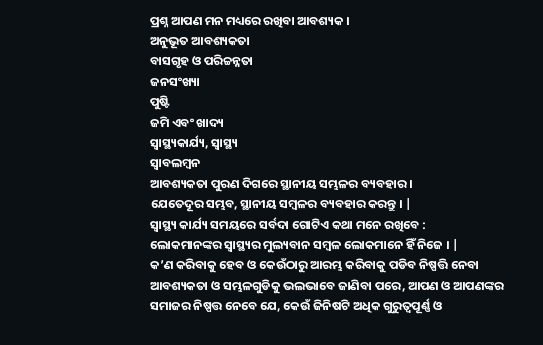ପ୍ରଶ୍ନ ଆପଣ ମନ ମଧ୍ୟରେ ରଖିବା ଆବଶ୍ୟକ ।
ଅନୁଭୂତ ଆବଶ୍ୟକତା
ବାସଗୃହ ଓ ପରିଚ୍ଚନ୍ନତା
ଜନସଂଖ୍ୟା
ପୁଷ୍ଟି
ଜମି ଏବଂ ଖାଦ୍ୟ
ସ୍ୱାସ୍ଥ୍ୟକାର୍ଯ୍ୟ, ସ୍ୱାସ୍ଥ୍ୟ
ସ୍ଵାବଲମ୍ବନ
ଆବଶ୍ୟକତା ପୁରଣ ଦିଗରେ ସ୍ଥାନୀୟ ସମ୍ଭଳର ବ୍ୟବହାର ।
ଯେତେଦୂର ସମ୍ଭବ, ସ୍ଥାନୀୟ ସମ୍ବଳର ବ୍ୟବହାର କରନ୍ତୁ । |
ସ୍ୱାସ୍ଥ୍ୟ କାର୍ଯ୍ୟ ସମୟରେ ସର୍ବଦା ଗୋଟିଏ କଥା ମନେ ରଖିବେ :
ଲୋକମାନଙ୍କର ସ୍ୱାସ୍ଥ୍ୟର ମୁଲ୍ୟବାନ ସମ୍ବଳ ଲୋକମାନେ ହିଁ ନିଜେ । |
କ’ଣ କରିବାକୁ ହେବ ଓ କେଉଁଠାରୁ ଆରମ୍ଭ କରିବାକୁ ପଡିବ ନିଷ୍ପତ୍ତି ନେବା
ଆବଶ୍ୟକତା ଓ ସମ୍ଭଳଗୁଡିକୁ ଭଲଭାବେ ଜାଣିବା ପରେ, ଆପଣ ଓ ଆପଣଙ୍କର ସମାଜର ନିଷ୍ପତ୍ତ ନେବେ ଯେ, କେଉଁ ଜିନିଷଟି ଅଧିକ ଗୁରୁତ୍ଵପୂର୍ଣ୍ଣ ଓ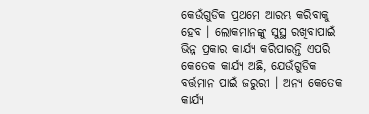କେଉଁଗୁଡିକ ପ୍ରଥମେ ଆରମ୍ଭ କରିବାକୁ ହେବ । ଲୋକମାନଙ୍କୁ ସୁସ୍ଥ ରଖିବାପାଇଁ ଭିନ୍ନ ପ୍ରକାର କାର୍ଯ୍ୟ କରିପାରନ୍ତି ଏପରି କେତେକ କାର୍ଯ୍ୟ ଅଛି, ଯେଉଁଗୁଡିକ ବର୍ତ୍ତମାନ ପାଇଁ ଜରୁରୀ । ଅନ୍ୟ କେତେକ କାର୍ଯ୍ୟ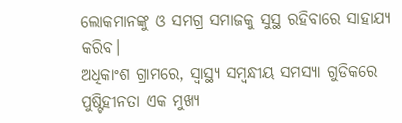ଲୋକମାନଙ୍କୁ ଓ ସମଗ୍ର ସମାଜକୁ ସୁସ୍ଥ ରହିବାରେ ସାହାଯ୍ୟ କରିବ।
ଅଧିକାଂଶ ଗ୍ରାମରେ, ସ୍ୱାସ୍ଥ୍ୟ ସମ୍ବନ୍ଧୀୟ ସମସ୍ୟା ଗୁଡିକରେ ପୁଷ୍ଟିହୀନତା ଏକ ମୁଖ୍ୟ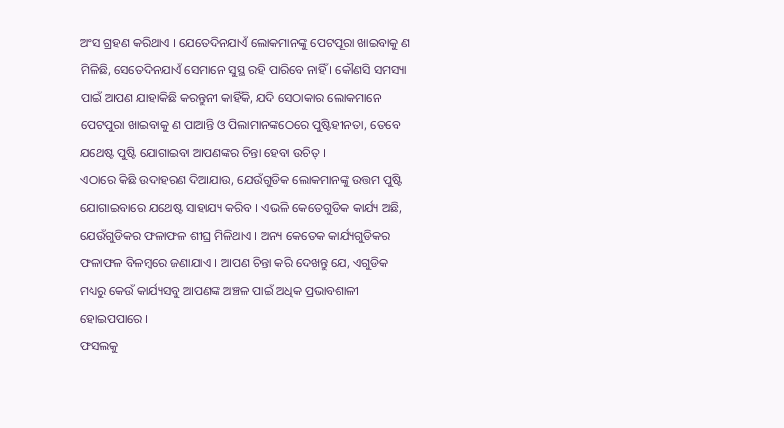ଅଂସ ଗ୍ରହଣ କରିଥାଏ । ଯେତେଦିନଯାଏଁ ଲୋକମାନଙ୍କୁ ପେଟପୂରା ଖାଇବାକୁ ଣ ମିଳିଛି, ସେତେଦିନଯାଏଁ ସେମାନେ ସୁସ୍ଥ ରହି ପାରିବେ ନାହିଁ । କୌଣସି ସମସ୍ୟା ପାଇଁ ଆପଣ ଯାହାକିଛି କରନ୍ତୁନୀ କାହିଁକି, ଯଦି ସେଠାକାର ଲୋକମାନେ ପେଟପୁରା ଖାଇବାକୁ ଣ ପାଆନ୍ତି ଓ ପିଲାମାନଙ୍କଠେରେ ପୁଷ୍ଟିହୀନତା, ତେବେ ଯଥେଷ୍ଟ ପୁଷ୍ଟି ଯୋଗାଇବା ଆପଣଙ୍କର ଚିନ୍ତା ହେବା ଉଚିତ୍ ।
ଏଠାରେ କିଛି ଉଦାହରଣ ଦିଆଯାଉ, ଯେଉଁଗୁଡିକ ଲୋକମାନଙ୍କୁ ଉତ୍ତମ ପୁଷ୍ଟି ଯୋଗାଇବାରେ ଯଥେଷ୍ଟ ସାହାଯ୍ୟ କରିବ । ଏଭଳି କେତେଗୁଡିକ କାର୍ଯ୍ୟ ଅଛି, ଯେଉଁଗୁଡିକର ଫଳାଫଳ ଶୀଘ୍ର ମିଳିଥାଏ । ଅନ୍ୟ କେତେକ କାର୍ଯ୍ୟଗୁଡିକର ଫଳାଫଳ ବିଳମ୍ବରେ ଜଣାଯାଏ । ଆପଣ ଚିନ୍ତା କରି ଦେଖନ୍ତୁ ଯେ, ଏଗୁଡିକ ମଧ୍ୟରୁ କେଉଁ କାର୍ଯ୍ୟସବୁ ଆପଣଙ୍କ ଅଞ୍ଚଳ ପାଇଁ ଅଧିକ ପ୍ରଭାବଶାଳୀ ହୋଇପପାରେ ।
ଫସଲକୁ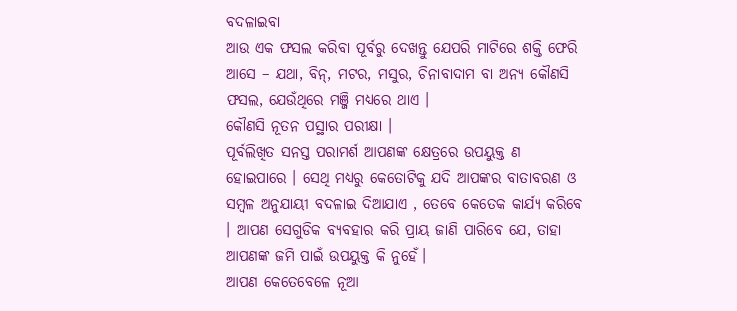ବଦଳାଇବା
ଆଉ ଏକ ଫସଲ କରିବା ପୂର୍ବରୁ ଦେଖନ୍ତୁ ଯେପରି ମାଟିରେ ଶକ୍ତି ଫେରି ଆସେ – ଯଥା, ବିନ୍, ମଟର, ମସୁର, ଚିନାବାଦାମ ବା ଅନ୍ୟ କୌଣସି ଫସଲ, ଯେଉଁଥିରେ ମଞ୍ଜି ମଧ୍ୟରେ ଥାଏ ।
କୌଣସି ନୂତନ ପସ୍ଥାର ପରୀକ୍ଷା ।
ପୂର୍ବଲିଖିତ ସନସ୍ତ ପରାମର୍ଶ ଆପଣଙ୍କ କ୍ଷେତ୍ରରେ ଉପୟୁକ୍ତ ଣ ହୋଇପାରେ । ସେଥି ମଧ୍ୟରୁ କେତୋଟିକୁ ଯଦି ଆପଙ୍କର ବାତାବରଣ ଓ ସମ୍ବଳ ଅନୁଯାୟୀ ବଦଳାଇ ଦିଆଯାଏ , ତେବେ କେତେକ କାର୍ଯ୍ୟ କରିବେ । ଆପଣ ସେଗୁଡିକ ବ୍ୟବହାର କରି ପ୍ରାୟ ଜାଣି ପାରିବେ ଯେ, ତାହା ଆପଣଙ୍କ ଜମି ପାଇଁ ଉପୟୁକ୍ତ କି ନୁହେଁ।
ଆପଣ କେତେବେଳେ ନୂଆ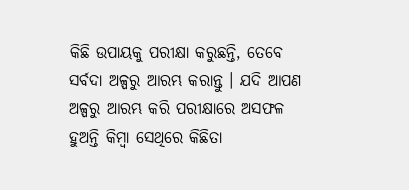କିଛି ଉପାୟକୁ ପରୀକ୍ଷା କରୁଛନ୍ତି, ତେବେ ସର୍ବଦା ଅଳ୍ପରୁ ଆରମ୍ଭ କରାନ୍ତୁ । ଯଦି ଆପଣ ଅଳ୍ପରୁ ଆରମ୍ଭ କରି ପରୀକ୍ଷାରେ ଅସଫଳ ହୁଅନ୍ତି କିମ୍ବା ସେଥିରେ କିଛିତା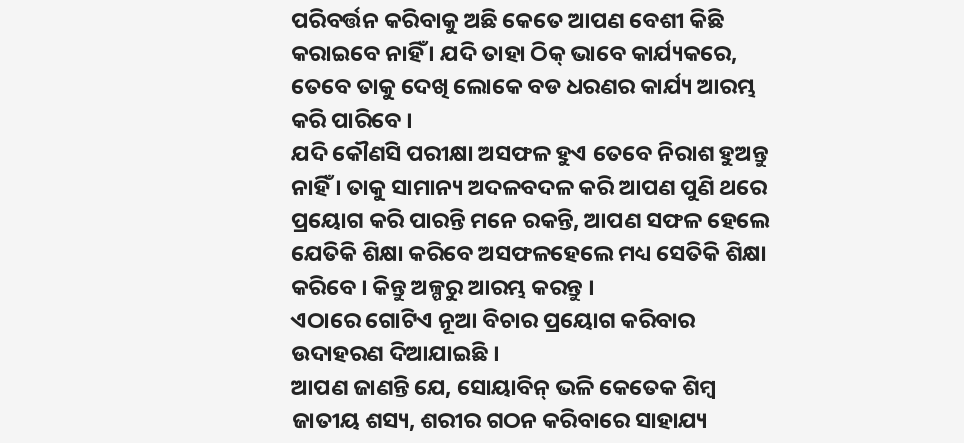ପରିବର୍ତ୍ତନ କରିବାକୁ ଅଛି କେତେ ଆପଣ ବେଶୀ କିଛି କରାଇବେ ନାହିଁ । ଯଦି ତାହା ଠିକ୍ ଭାବେ କାର୍ଯ୍ୟକରେ, ତେବେ ତାକୁ ଦେଖି ଲୋକେ ବଡ ଧରଣର କାର୍ଯ୍ୟ ଆରମ୍ଭ କରି ପାରିବେ ।
ଯଦି କୌଣସି ପରୀକ୍ଷା ଅସଫଳ ହୁଏ ତେବେ ନିରାଶ ହୁଅନ୍ତୁ ନାହିଁ । ତାକୁ ସାମାନ୍ୟ ଅଦଳବଦଳ କରି ଆପଣ ପୁଣି ଥରେ ପ୍ରୟୋଗ କରି ପାରନ୍ତି ମନେ ରକନ୍ତି, ଆପଣ ସଫଳ ହେଲେ ଯେତିକି ଶିକ୍ଷା କରିବେ ଅସଫଳହେଲେ ମଧ୍ୟ ସେତିକି ଶିକ୍ଷା କରିବେ । କିନ୍ତୁ ଅଳ୍ପରୁ ଆରମ୍ଭ କରନ୍ତୁ ।
ଏଠାରେ ଗୋଟିଏ ନୂଆ ବିଚାର ପ୍ରୟୋଗ କରିବାର ଉଦାହରଣ ଦିଆଯାଇଛି ।
ଆପଣ ଜାଣନ୍ତି ଯେ, ସୋୟାବିନ୍ ଭଳି କେତେକ ଶିମ୍ବ ଜାତୀୟ ଶସ୍ୟ, ଶରୀର ଗଠନ କରିବାରେ ସାହାଯ୍ୟ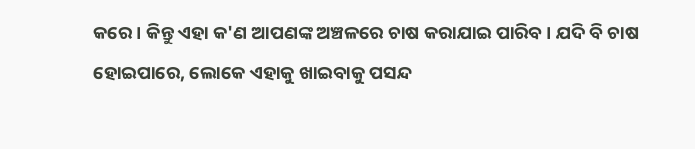କରେ । କିନ୍ତୁ ଏହା କ'ଣ ଆପଣଙ୍କ ଅଞ୍ଚଳରେ ଚାଷ କରାଯାଇ ପାରିବ । ଯଦି ବି ଚାଷ ହୋଇପାରେ, ଲୋକେ ଏହାକୁ ଖାଇବାକୁ ପସନ୍ଦ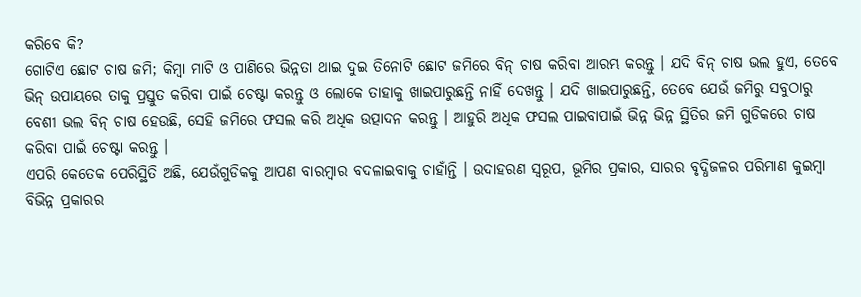କରିବେ କି?
ଗୋଟିଏ ଛୋଟ ଚାଷ ଜମି; କିମ୍ବା ମାଟି ଓ ପାଣିରେ ଭିନ୍ନତା ଥାଇ ଦୁଇ ତିନୋଟି ଛୋଟ ଜମିରେ ବିନ୍ ଚାଷ କରିବା ଆରମ୍ଭ କରନ୍ତୁ । ଯଦି ବିନ୍ ଚାଷ ଭଲ ହୁଏ, ତେବେ ଭିନ୍ ଉପାୟରେ ତାକୁ ପ୍ରସ୍ତୁତ କରିବା ପାଇଁ ଚେଷ୍ଟା କରନ୍ତୁ ଓ ଲୋକେ ତାହାକୁ ଖାଇପାରୁଛନ୍ତି ନାହିଁ ଦେଖନ୍ତୁ । ଯଦି ଖାଇପାରୁଛନ୍ତି, ତେବେ ଯେଉଁ ଜମିରୁ ସବୁଠାରୁ ବେଶୀ ଭଲ ବିନ୍ ଚାଷ ହେଉଛି, ସେହି ଜମିରେ ଫସଲ କରି ଅଧିକ ଉତ୍ପାଦନ କରନ୍ତୁ । ଆହୁରି ଅଧିକ ଫସଲ ପାଇବାପାଇଁ ଭିନ୍ନ ଭିନ୍ନ ସ୍ଥିତିର ଜମି ଗୁଡିକରେ ଚାଷ କରିବା ପାଇଁ ଚେଷ୍ଟା କରନ୍ତୁ ।
ଏପରି କେତେକ ପେରିସ୍ଥିତି ଅଛି, ଯେଉଁଗୁଡିକକୁ ଆପଣ ବାରମ୍ବାର ବଦଳାଇବାକୁ ଚାହାଁନ୍ତି । ଉଦାହରଣ ସ୍ୱରୂପ, ଭୂମିର ପ୍ରକାର, ସାରର ବୃଦ୍ଧିଜଳର ପରିମାଣ କୁଇମ୍ବା ବିଭିନ୍ନ ପ୍ରକାରର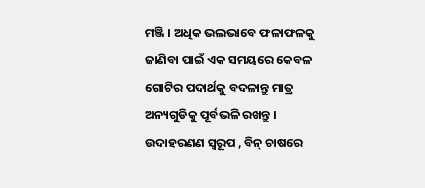ମଞ୍ଜି । ଅଧିକ ଭଲଭାବେ ଫଳାଫଳକୁ ଜାଣିବା ପାଇଁ ଏକ ସମୟରେ କେବଳ ଗୋଟିର ପଦାର୍ଥକୁ ବଦଳାନ୍ତୁ ମାତ୍ର ଅନ୍ୟଗୁଡିକୁ ପୂର୍ବଭଳି ରଖନ୍ତୁ । ଉଦାହରଣଣ ସ୍ୱରୂପ , ବିନ୍ ଚାଷରେ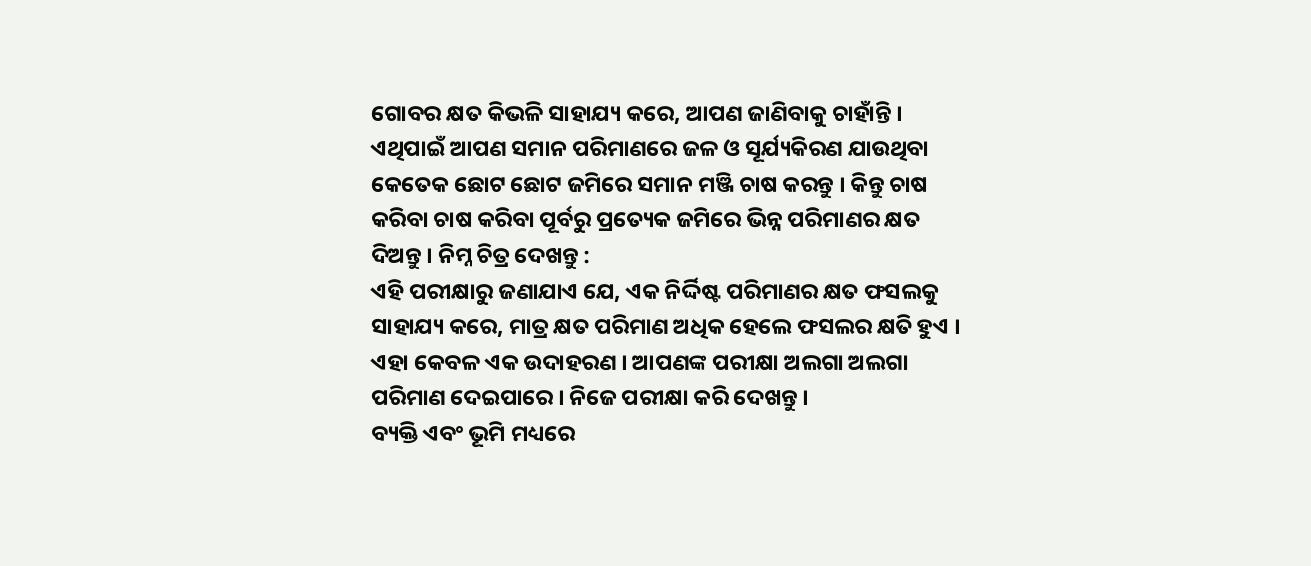ଗୋବର କ୍ଷତ କିଭଳି ସାହାଯ୍ୟ କରେ, ଆପଣ ଜାଣିବାକୁ ଚାହାଁନ୍ତି । ଏଥିପାଇଁ ଆପଣ ସମାନ ପରିମାଣରେ ଜଳ ଓ ସୂର୍ଯ୍ୟକିରଣ ଯାଉଥିବା କେତେକ ଛୋଟ ଛୋଟ ଜମିରେ ସମାନ ମଞ୍ଜି ଚାଷ କରନ୍ତୁ । କିନ୍ତୁ ଚାଷ କରିବା ଚାଷ କରିବା ପୂର୍ବରୁ ପ୍ରତ୍ୟେକ ଜମିରେ ଭିନ୍ନ ପରିମାଣର କ୍ଷତ ଦିଅନ୍ତୁ । ନିମ୍ନ ଚିତ୍ର ଦେଖନ୍ତୁ :
ଏହି ପରୀକ୍ଷାରୁ ଜଣାଯାଏ ଯେ, ଏକ ନିର୍ଦ୍ଦିଷ୍ଟ ପରିମାଣର କ୍ଷତ ଫସଲକୁ ସାହାଯ୍ୟ କରେ, ମାତ୍ର କ୍ଷତ ପରିମାଣ ଅଧିକ ହେଲେ ଫସଲର କ୍ଷତି ହୁଏ । ଏହା କେବଳ ଏକ ଉଦାହରଣ । ଆପଣଙ୍କ ପରୀକ୍ଷା ଅଲଗା ଅଲଗା ପରିମାଣ ଦେଇପାରେ । ନିଜେ ପରୀକ୍ଷା କରି ଦେଖନ୍ତୁ ।
ବ୍ୟକ୍ତି ଏବଂ ଭୂମି ମଧ୍ୟରେ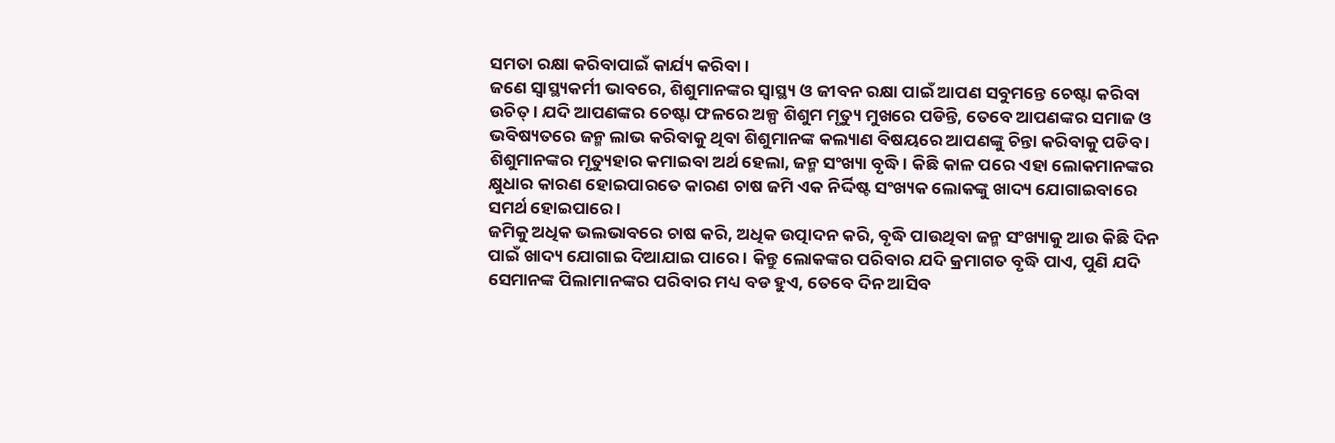ସମତା ରକ୍ଷା କରିବାପାଇଁ କାର୍ଯ୍ୟ କରିବା ।
ଜଣେ ସ୍ୱାସ୍ଥ୍ୟକର୍ମୀ ଭାବରେ, ଶିଶୁମାନଙ୍କର ସ୍ୱାସ୍ଥ୍ୟ ଓ ଜୀବନ ରକ୍ଷା ପାଇଁ ଆପଣ ସବୁମନ୍ତେ ଚେଷ୍ଟା କରିବା ଉଚିତ୍ । ଯଦି ଆପଣଙ୍କର ଚେଷ୍ଟା ଫଳରେ ଅଳ୍ପ ଶିଶୁମ ମୃତ୍ୟୁ ମୁଖରେ ପଡିନ୍ତି, ତେବେ ଆପଣଙ୍କର ସମାଜ ଓ ଭବିଷ୍ୟତରେ ଜନ୍ମ ଲାଭ କରିବାକୁ ଥିବା ଶିଶୁମାନଙ୍କ କଲ୍ୟାଣ ବିଷୟରେ ଆପଣଙ୍କୁ ଚିନ୍ତା କରିବାକୁ ପଡିବ । ଶିଶୁମାନଙ୍କର ମୃତ୍ୟୁହାର କମାଇବା ଅର୍ଥ ହେଲା, ଜନ୍ମ ସଂଖ୍ୟା ବୃଦ୍ଧି । କିଛି କାଳ ପରେ ଏହା ଲୋକମାନଙ୍କର କ୍ଷୁଧାର କାରଣ ହୋଇପାରତେ କାରଣ ଚାଷ ଜମି ଏକ ନିର୍ଦ୍ଦିଷ୍ଟ ସଂଖ୍ୟକ ଲୋକଙ୍କୁ ଖାଦ୍ୟ ଯୋଗାଇବାରେ ସମର୍ଥ ହୋଇପାରେ ।
ଜମିକୁ ଅଧିକ ଭଲଭାବରେ ଚାଷ କରି, ଅଧିକ ଉତ୍ପାଦନ କରି, ବୃଦ୍ଧି ପାଉଥିବା ଜନ୍ମ ସଂଖ୍ୟାକୁ ଆଉ କିଛି ଦିନ ପାଇଁ ଖାଦ୍ୟ ଯୋଗାଇ ଦିଆଯାଇ ପାରେ । କିନ୍ତୁ ଲୋକଙ୍କର ପରିବାର ଯଦି କ୍ରମାଗତ ବୃଦ୍ଧି ପାଏ, ପୁଣି ଯଦି ସେମାନଙ୍କ ପିଲାମାନଙ୍କର ପରିବାର ମଧ୍ୟ ବଡ ହୁଏ, ତେବେ ଦିନ ଆସିବ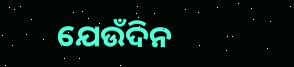ଯେଉଁଦିନ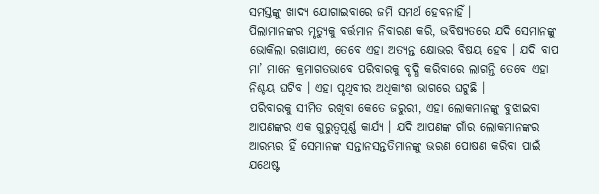ସମସ୍ତଙ୍କୁ ଖାଦ୍ୟ ଯୋଗାଇବାରେ ଜମି ସମର୍ଥ ହେବନାହିଁ ।
ପିଲାମାନଙ୍କର ମୃତ୍ୟୁକୁ ବର୍ତ୍ତମାନ ନିବାରଣ କରି, ଭବିଷ୍ୟତରେ ଯଦି ସେମାନଙ୍କୁ ଭୋକିଲା ରଖାଯାଏ, ତେବେ ଏହା ଅତ୍ୟନ୍ତ କ୍ଷୋଭର ବିଷୟ ହେବ । ଯଦି ବାପ ମା’ ମାନେ କ୍ରମାଗତଭାବେ ପରିବାରକୁ ବୃଦ୍ଧି କରିବାରେ ଲାଗନ୍ତି ତେବେ ଏହା ନିଶ୍ଚୟ ଘଟିବ । ଏହା ପୃଥିବୀର ଅଧିକାଂଶ ଭାଗରେ ଘଟୁଛି ।
ପରିବାରକୁ ସୀମିତ ରଖିବା କେତେ ଜରୁରୀ, ଏହା ଲୋକମାନଙ୍କୁ ବୁଝାଇବା ଆପଣଙ୍କର ଏକ ଗୁରୁତ୍ଵପୂର୍ଣ୍ଣ କାର୍ଯ୍ୟ । ଯଦି ଆପଣଙ୍କ ଗାଁର ଲୋକମାନଙ୍କର ଆରମ୍ଭର ହିଁ ସେମାନଙ୍କ ସନ୍ତାନସନ୍ତତିମାନଙ୍କୁ ଭରଣ ପୋଷଣ କରିବା ପାଇଁ ଯଥେଷ୍ଟ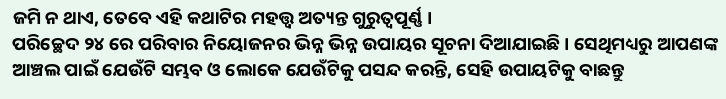ଜମି ନ ଥାଏ, ତେବେ ଏହି କଥାଟିର ମହତ୍ତ୍ଵ ଅତ୍ୟନ୍ତ ଗୁରୁତ୍ଵପୂର୍ଣ୍ଣ ।
ପରିଚ୍ଛେଦ ୨୪ ରେ ପରିବାର ନିୟୋଜନର ଭିନ୍ନ ଭିନ୍ନ ଉପାୟର ସୂଚନା ଦିଆଯାଇଛି । ସେଥିମଧ୍ୟରୁ ଆପଣଙ୍କ ଆଞ୍ଚଲ ପାଇଁ ଯେଉଁଟି ସମ୍ଭବ ଓ ଲୋକେ ଯେଉଁଟିକୁ ପସନ୍ଦ କରନ୍ତି, ସେହି ଉପାୟଟିକୁ ବାଛନ୍ତୁ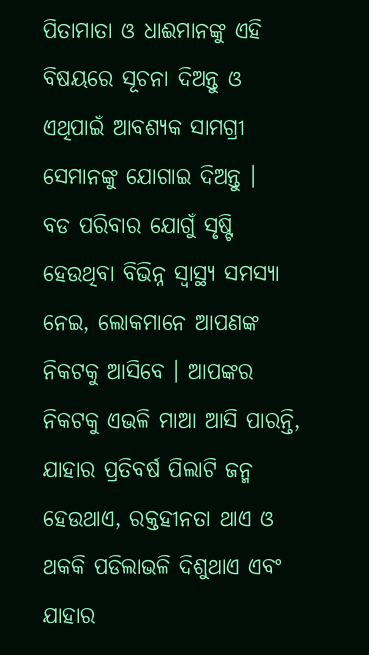ପିତାମାତା ଓ ଧାଈମାନଙ୍କୁ ଏହି ବିଷୟରେ ସୂଚନା ଦିଅନ୍ତୁ ଓ ଏଥିପାଇଁ ଆବଶ୍ୟକ ସାମଗ୍ରୀ ସେମାନଙ୍କୁ ଯୋଗାଇ ଦିଅନ୍ତୁ ।
ବଡ ପରିବାର ଯୋଗୁଁ ସୃଷ୍ଟି ହେଉଥିବା ବିଭିନ୍ନ ସ୍ୱାସ୍ଥ୍ୟ ସମସ୍ୟା ନେଇ, ଲୋକମାନେ ଆପଣଙ୍କ ନିକଟକୁ ଆସିବେ । ଆପଙ୍କର ନିକଟକୁ ଏଭଳି ମାଆ ଆସି ପାରନ୍ତି, ଯାହାର ପ୍ରତିବର୍ଷ ପିଲାଟି ଜନ୍ମ ହେଉଥାଏ, ରକ୍ତହୀନତା ଥାଏ ଓ ଥକକି ପଡିଲାଭଳି ଦିଶୁଥାଏ ଏବଂ ଯାହାର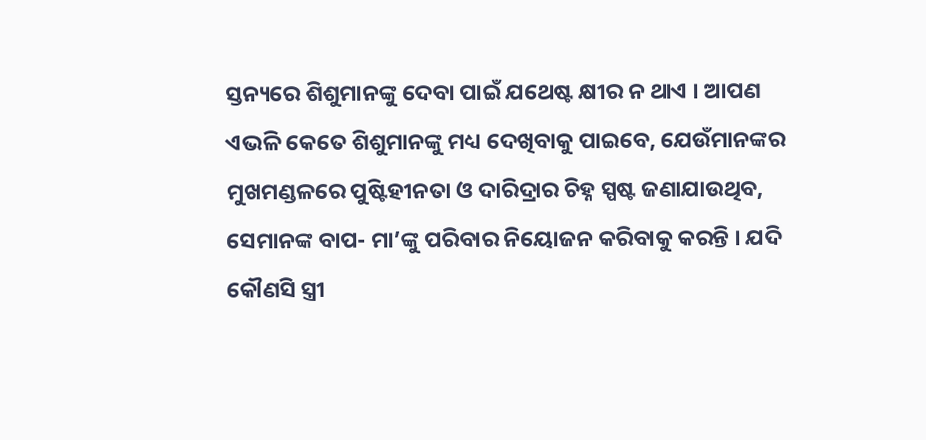ସ୍ତନ୍ୟରେ ଶିଶୁମାନଙ୍କୁ ଦେବା ପାଇଁ ଯଥେଷ୍ଟ କ୍ଷୀର ନ ଥାଏ । ଆପଣ ଏଭଳି କେତେ ଶିଶୁମାନଙ୍କୁ ମଧ୍ୟ ଦେଖିବାକୁ ପାଇବେ, ଯେଉଁମାନଙ୍କର ମୁଖମଣ୍ଡଳରେ ପୁଷ୍ଟିହୀନତା ଓ ଦାରିଦ୍ରାର ଚିହ୍ନ ସ୍ପଷ୍ଟ ଜଣାଯାଉଥିବ, ସେମାନଙ୍କ ବାପ- ମା’ଙ୍କୁ ପରିବାର ନିୟୋଜନ କରିବାକୁ କରନ୍ତି । ଯଦି କୌଣସି ସ୍ତ୍ରୀ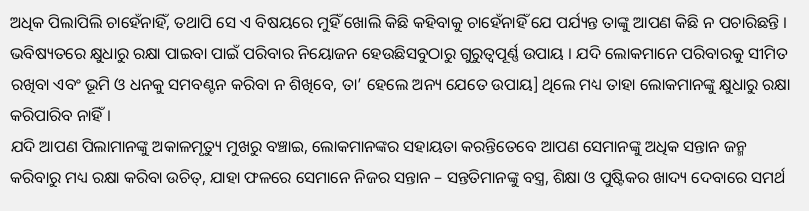ଅଧିକ ପିଲାପିଲି ଚାହେଁନାହିଁ, ତଥାପି ସେ ଏ ବିଷୟରେ ମୁହିଁ ଖୋଲି କିଛି କହିବାକୁ ଚାହେଁନାହିଁ ଯେ ପର୍ଯ୍ୟନ୍ତ ତାଙ୍କୁ ଆପଣ କିଛି ନ ପଚାରିଛନ୍ତି ।
ଭବିଷ୍ୟତରେ କ୍ଷୁଧାରୁ ରକ୍ଷା ପାଇବା ପାଇଁ ପରିବାର ନିୟୋଜନ ହେଉଛିସବୁଠାରୁ ଗୁରୁତ୍ଵପୂର୍ଣ୍ଣ ଉପାୟ । ଯଦି ଲୋକମାନେ ପରିବାରକୁ ସୀମିତ ରଖିବା ଏବଂ ଭୂମି ଓ ଧନକୁ ସମବଣ୍ଟନ କରିବା ନ ଶିଖିବେ, ତା’ ହେଲେ ଅନ୍ୟ ଯେତେ ଉପାୟ] ଥିଲେ ମଧ୍ୟ ତାହା ଲୋକମାନଙ୍କୁ କ୍ଷୁଧାରୁ ରକ୍ଷା କରିପାରିବ ନାହିଁ ।
ଯଦି ଆପଣ ପିଲାମାନଙ୍କୁ ଅକାଳମୃତ୍ୟୁ ମୁଖରୁ ବଞ୍ଚାଇ, ଲୋକମାନଙ୍କର ସହାୟତା କରନ୍ତିତେବେ ଆପଣ ସେମାନଙ୍କୁ ଅଧିକ ସନ୍ତାନ ଜନ୍ମ କରିବାରୁ ମଧ୍ୟ ରକ୍ଷା କରିବା ଉଚିତ୍, ଯାହା ଫଳରେ ସେମାନେ ନିଜର ସନ୍ତାନ – ସନ୍ତତିମାନଙ୍କୁ ବସ୍ତ୍ର, ଶିକ୍ଷା ଓ ପୁଷ୍ଟିକର ଖାଦ୍ୟ ଦେବାରେ ସମର୍ଥ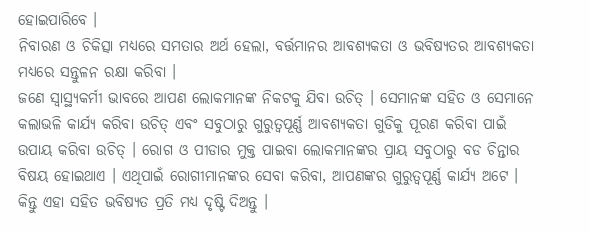ହୋଇପାରିବେ ।
ନିବାରଣ ଓ ଚିକିତ୍ସା ମଧ୍ୟରେ ସମତାର ଅର୍ଥ ହେଲା, ବର୍ତ୍ତମାନର ଆବଶ୍ୟକତା ଓ ଭବିଷ୍ୟତର ଆବଶ୍ୟକତା ମଧ୍ୟରେ ସନ୍ତୁଳନ ରକ୍ଷା କରିବା ।
ଜଣେ ସ୍ୱାସ୍ଥ୍ୟକର୍ମୀ ଭାବରେ ଆପଣ ଲୋକମାନଙ୍କ ନିକଟକୁ ଯିବା ଉଚିତ୍ । ସେମାନଙ୍କ ସହିତ ଓ ସେମାନେ କଲାଭଳି କାର୍ଯ୍ୟ କରିବା ଉଚିତ୍ ଏବଂ ସବୁଠାରୁ ଗୁରୁତ୍ଵପୂର୍ଣ୍ଣ ଆବଶ୍ୟକତା ଗୁଡିକୁ ପୂରଣ କରିବା ପାଇଁ ଉପାୟ କରିବା ଉଚିତ୍ । ରୋଗ ଓ ପୀଡାର ମୁକ୍ତ ପାଇବା ଲୋକମାନଙ୍କର ପ୍ରାୟ ସବୁଠାରୁ ବଡ ଚିନ୍ତାର ବିଷୟ ହୋଇଥାଏ । ଏଥିପାଇଁ ରୋଗୀମାନଙ୍କର ସେବା କରିବା, ଆପଣଙ୍କର ଗୁରୁତ୍ଵପୂର୍ଣ୍ଣ କାର୍ଯ୍ୟ ଅଟେ ।
କିନ୍ତୁ ଏହା ସହିତ ଭବିଷ୍ୟତ ପ୍ରତି ମଧ୍ୟ ଦୃଷ୍ଟି ଦିଅନ୍ତୁ ।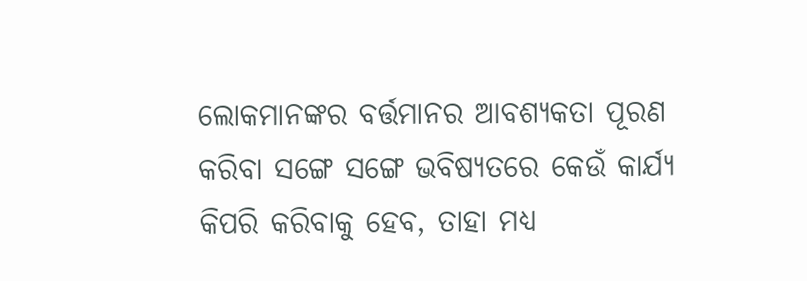ଲୋକମାନଙ୍କର ବର୍ତ୍ତମାନର ଆବଶ୍ୟକତା ପୂରଣ କରିବା ସଙ୍ଗେ ସଙ୍ଗେ ଭବିଷ୍ୟତରେ କେଉଁ କାର୍ଯ୍ୟ କିପରି କରିବାକୁ ହେବ, ତାହା ମଧ୍ୟ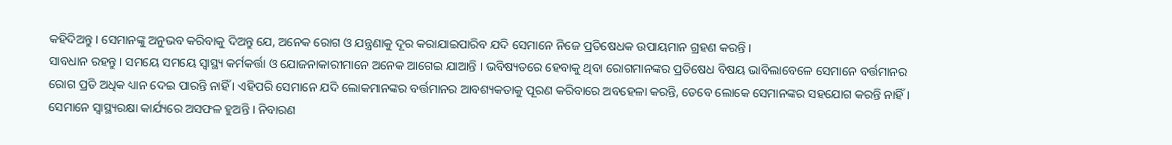କହିଦିଅନ୍ତୁ । ସେମାନଙ୍କୁ ଅନୁଭବ କରିବାକୁ ଦିଅନ୍ତୁ ଯେ, ଅନେକ ରୋଗ ଓ ଯନ୍ତ୍ରଣାକୁ ଦୂର କରାଯାଇପାରିବ ଯଦି ସେମାନେ ନିଜେ ପ୍ରତିଷେଧକ ଉପାୟମାନ ଗ୍ରହଣ କରନ୍ତି ।
ସାବଧାନ ରହନ୍ତୁ । ସମୟେ ସମୟେ ସ୍ୱାସ୍ଥ୍ୟ କର୍ମକର୍ତ୍ତା ଓ ଯୋଜନାକାରୀମାନେ ଅନେକ ଆଗେଇ ଯାଆନ୍ତି । ଭବିଷ୍ୟତରେ ହେବାକୁ ଥିବା ରୋଗମାନଙ୍କର ପ୍ରତିଷେଧ ବିଷୟ ଭାବିଲାବେଳେ ସେମାନେ ବର୍ତ୍ତମାନର ରୋଗ ପ୍ରତି ଅଧିକ ଧ୍ୟାନ ଦେଇ ପାରନ୍ତି ନାହିଁ । ଏହିପରି ସେମାନେ ଯଦି ଲୋକମାନଙ୍କର ବର୍ତ୍ତମାନର ଆବଶ୍ୟକତାକୁ ପୂରଣ କରିବାରେ ଅବହେଳା କରନ୍ତି, ତେବେ ଲୋକେ ସେମାନଙ୍କର ସହଯୋଗ କରନ୍ତି ନାହିଁ । ସେମାନେ ସ୍ୱାସ୍ଥ୍ୟରକ୍ଷା କାର୍ଯ୍ୟରେ ଅସଫଳ ହୁଅନ୍ତି । ନିବାରଣ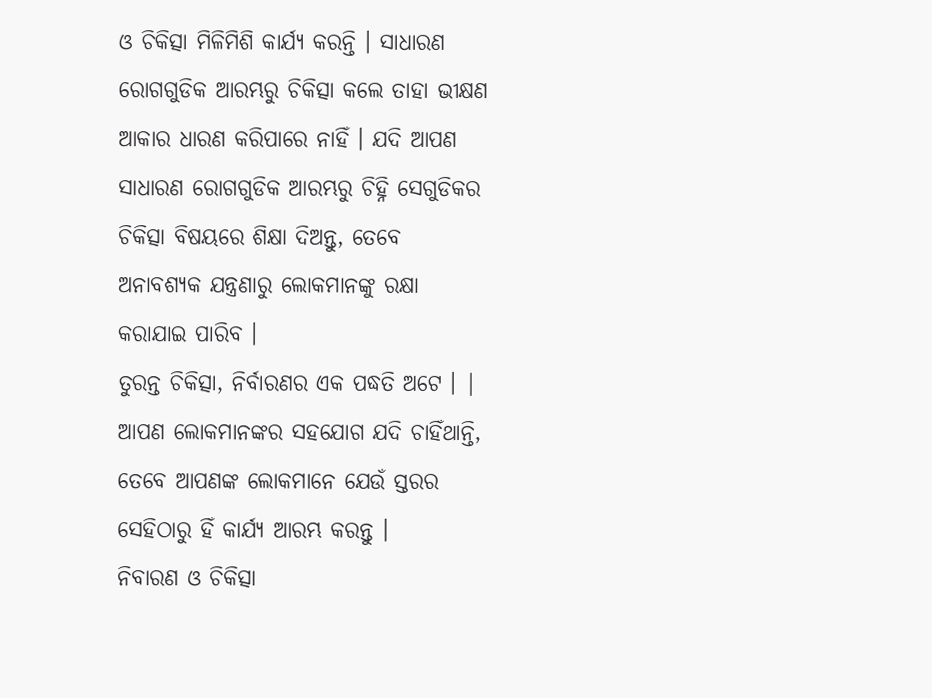ଓ ଚିକିତ୍ସା ମିଳିମିଶି କାର୍ଯ୍ୟ କରନ୍ତି । ସାଧାରଣ ରୋଗଗୁଡିକ ଆରମ୍ଭରୁ ଚିକିତ୍ସା କଲେ ତାହା ଭୀକ୍ଷଣ ଆକାର ଧାରଣ କରିପାରେ ନାହିଁ । ଯଦି ଆପଣ ସାଧାରଣ ରୋଗଗୁଡିକ ଆରମ୍ଭରୁ ଚିହ୍ନି ସେଗୁଡିକର ଚିକିତ୍ସା ବିଷୟରେ ଶିକ୍ଷା ଦିଅନ୍ତୁ, ତେବେ ଅନାବଶ୍ୟକ ଯନ୍ତ୍ରଣାରୁ ଲୋକମାନଙ୍କୁ ରକ୍ଷା କରାଯାଇ ପାରିବ ।
ତୁରନ୍ତ ଚିକିତ୍ସା, ନିର୍ବାରଣର ଏକ ପଦ୍ଧତି ଅଟେ । |
ଆପଣ ଲୋକମାନଙ୍କର ସହଯୋଗ ଯଦି ଚାହିଁଥାନ୍ତି, ତେବେ ଆପଣଙ୍କ ଲୋକମାନେ ଯେଉଁ ସ୍ତରର ସେହିଠାରୁ ହିଁ କାର୍ଯ୍ୟ ଆରମ୍ଭ କରନ୍ତୁ ।
ନିବାରଣ ଓ ଚିକିତ୍ସା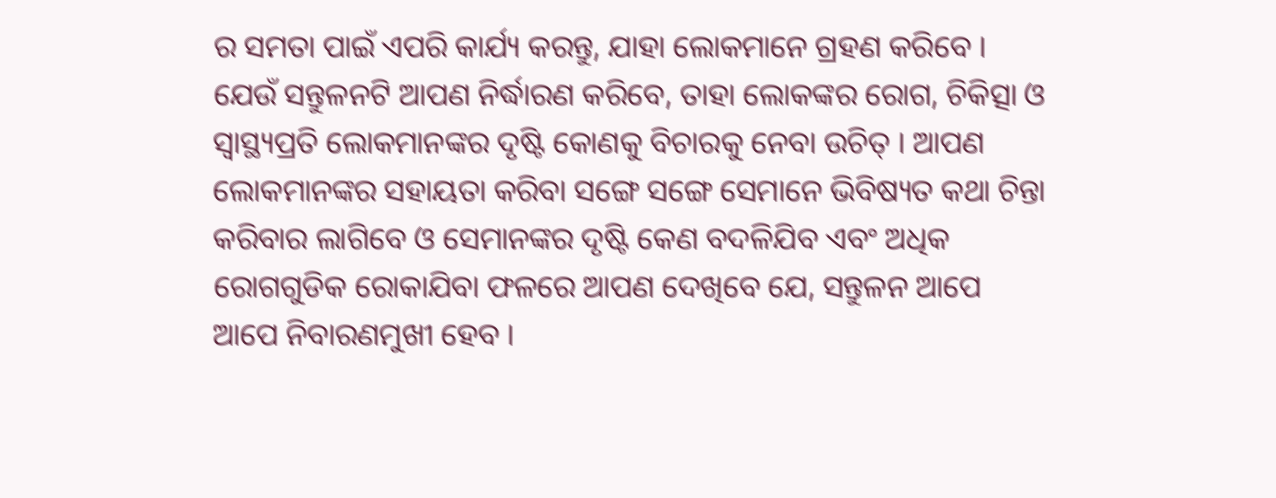ର ସମତା ପାଇଁ ଏପରି କାର୍ଯ୍ୟ କରନ୍ତୁ, ଯାହା ଲୋକମାନେ ଗ୍ରହଣ କରିବେ । ଯେଉଁ ସନ୍ତୁଳନଟି ଆପଣ ନିର୍ଦ୍ଧାରଣ କରିବେ, ତାହା ଲୋକଙ୍କର ରୋଗ, ଚିକିତ୍ସା ଓ ସ୍ୱାସ୍ଥ୍ୟପ୍ରତି ଲୋକମାନଙ୍କର ଦୃଷ୍ଟି କୋଣକୁ ବିଚାରକୁ ନେବା ଉଚିତ୍ । ଆପଣ ଲୋକମାନଙ୍କର ସହାୟତା କରିବା ସଙ୍ଗେ ସଙ୍ଗେ ସେମାନେ ଭିବିଷ୍ୟତ କଥା ଚିନ୍ତା କରିବାର ଲାଗିବେ ଓ ସେମାନଙ୍କର ଦୃଷ୍ଟି କେଣ ବଦଳିଯିବ ଏବଂ ଅଧିକ ରୋଗଗୁଡିକ ରୋକାଯିବା ଫଳରେ ଆପଣ ଦେଖିବେ ଯେ, ସନ୍ତୁଳନ ଆପେ ଆପେ ନିବାରଣମୁଖୀ ହେବ ।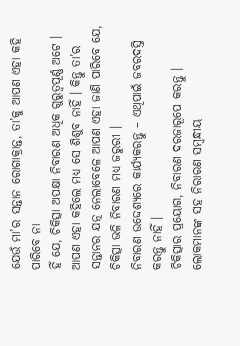ଯେଉଁ ମା’ର ସନ୍ତାନ ରୋଗାକ୍ରାନ୍ତ, ତା’କୁ ଆପଣ ଏହା କହି ପାରିବେ ନା
ହିଁ ଯେ, ଚିକିତ୍ସା ଅପକ୍ଷା ନିବାରଣ ଅଧିକ ଗୁରୁତ୍ଵପୂର୍ଣ୍ଣ ଅଟେ । ଆପଣ ଏହା କହିଲେ ମଧ୍ୟ ସେ ଶିଶୁବ ନାହିଁ । କିନ୍ତୁ ତା’ର ସନ୍ତାନର ଯତ୍ନ ନେଲାବେଳେ ଆପଣ ଏହା ଜାଣି ପାରିବେ ଯେ, ଚିକିତ୍ସା ଭଳି ନିବାରଣ ମଧ୍ୟ ଜରୁରୀ ।
ନିବାରଣ ଉଦ୍ଦେଶ୍ୟରେ କାର୍ଯ୍ୟକରନ୍ତୁ – ଏଥିପାଇଁ ଜବରଦସ୍ତି କରନ୍ତୁ ନାହିଁ ।
ଚିକିତ୍ସାର ପ୍ରୟୋଗ, ନିବାରଣ ଦରଜାରୂପେ କରନ୍ତୁ । ଲୋକମାନଙ୍କ ସହ ନିରାରଣ ସମ୍ବନ୍ଧୀୟ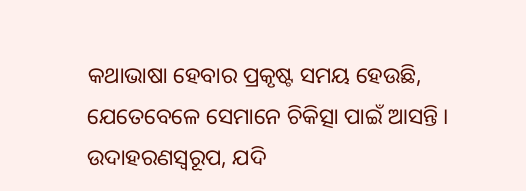କଥାଭାଷା ହେବାର ପ୍ରକୃଷ୍ଟ ସମୟ ହେଉଛି, ଯେତେବେଳେ ସେମାନେ ଚିକିତ୍ସା ପାଇଁ ଆସନ୍ତି । ଉଦାହରଣସ୍ୱରୂପ, ଯଦି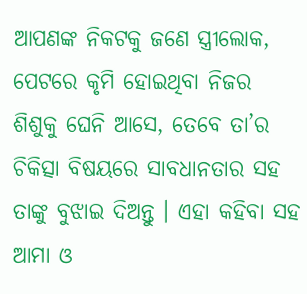ଆପଣଙ୍କ ନିକଟକୁ ଜଣେ ସ୍ତ୍ରୀଲୋକ, ପେଟରେ କୃମି ହୋଇଥିବା ନିଜର ଶିଶୁକୁ ଘେନି ଆସେ, ତେବେ ତା’ର ଚିକିତ୍ସା ବିଷୟରେ ସାବଧାନତାର ସହ ତାଙ୍କୁ ବୁଝାଇ ଦିଅନ୍ତୁ । ଏହା କହିବା ସହ ଆମା ଓ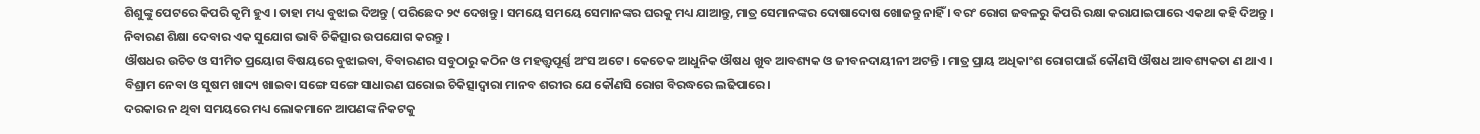ଶିଶୁଙ୍କୁ ପେଟରେ କିପରି କୃମି ହୁଏ । ତାହା ମଧ୍ୟ ବୁଝାଇ ଦିଅନ୍ତୁ ( ପରିଛେଦ ୨୯ ଦେଖନ୍ତୁ । ସମୟେ ସମୟେ ସେମାନଙ୍କର ଘରକୁ ମଧ୍ୟ ଯାଆନ୍ତୁ, ମାତ୍ର ସେମାନଙ୍କର ଦୋଷାଦୋଷ ଖୋଜନ୍ତୁ ନାହିଁ । ବରଂ ରୋଗ ଜବଳରୁ କିପରି ରକ୍ଷା କରାଯାଇପାରେ ଏକଥା କହି ଦିଅନ୍ତୁ ।
ନିବାରଣ ଶିକ୍ଷା ଦେବାର ଏକ ସୁଯୋଗ ଭାବି ଚିକିତ୍ସାର ଉପଯୋଗ କରନ୍ତୁ ।
ଔଷଧର ଉଚିତ ଓ ସୀମିତ ପ୍ରୟୋଗ ବିଷୟରେ ବୁଝାଇବା, ବିବାରଣର ସବୁଠାରୁ କଠିନ ଓ ମହତ୍ତ୍ଵପୂର୍ଣ୍ଣ ଅଂସ ଅଟେ । କେତେକ ଆଧୁନିକ ଔଷଧ ଖୁବ ଆବଶ୍ୟକ ଓ ଜୀବନଦାୟୀନୀ ଅଟନ୍ତି । ମାତ୍ର ପ୍ରାୟ ଅଧିକାଂଶ ରୋଗପାଇଁ କୌଣସି ଔଷଧ ଆବଶ୍ୟକତା ଣ ଥାଏ । ବିଶ୍ରାମ ନେବା ଓ ସୁଷମ ଖାଦ୍ୟ ଖାଇବା ସଙ୍ଗେ ସଙ୍ଗେ ସାଧାରଣ ଘରୋଇ ଚିକିତ୍ସାଦ୍ଵାରା ମାନବ ଶରୀର ଯେ କୌଣସି ରୋଗ ବିରଦ୍ଧରେ ଲଢିପାରେ।
ଦରକାର ନ ଥିବା ସମୟରେ ମଧ୍ୟ ଲୋକମାନେ ଆପଣଙ୍କ ନିକଟକୁ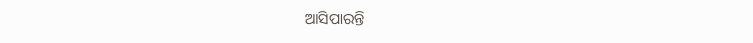ଆସିପାରନ୍ତି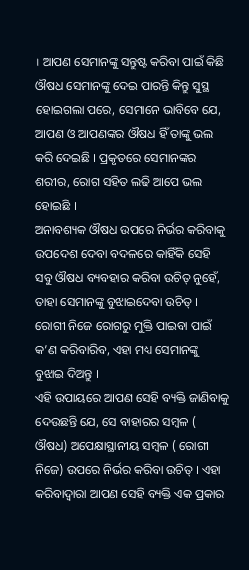। ଆପଣ ସେମାନଙ୍କୁ ସନ୍ତୁଷ୍ଟ କରିବା ପାଇଁ କିଛି ଔଷଧ ସେମାନଙ୍କୁ ଦେଇ ପାରନ୍ତି କିନ୍ତୁ ସୁସ୍ଥ ହୋଇଗଲା ପରେ, ସେମାନେ ଭାବିବେ ଯେ, ଆପଣ ଓ ଆପଣଙ୍କର ଔଷଧ ହିଁ ତାଙ୍କୁ ଭଲ କରି ଦେଇଛି । ପ୍ରକୃତରେ ସେମାନଙ୍କର ଶରୀର, ରୋଗ ସହିତ ଲଢି ଆପେ ଭଲ ହୋଇଛି ।
ଅନାବଶ୍ୟକ ଔଷଧ ଉପରେ ନିର୍ଭର କରିବାକୁ ଉପଦେଶ ଦେବା ବଦଳରେ କାହିଁକି ସେହି ସବୁ ଔଷଧ ବ୍ୟବହାର କରିବା ଉଚିତ୍ ନୁହେଁ, ତାହା ସେମାନଙ୍କୁ ବୁଝାଇଦେବା ଉଚିତ୍ । ରୋଗୀ ନିଜେ ରୋଗରୁ ମୁକ୍ତି ପାଇବା ପାଇଁ କ’ଣ କରିବାରିବ, ଏହା ମଧ୍ୟ ସେମାନଙ୍କୁ ବୁଝାଇ ଦିଅନ୍ତୁ ।
ଏହି ଉପାୟରେ ଆପଣ ସେହି ବ୍ୟକ୍ତି ଜାଣିବାକୁ ଦେଉଛନ୍ତି ଯେ, ସେ ବାହାରର ସମ୍ବଳ ( ଔଷଧ) ଅପେକ୍ଷାସ୍ଥାନୀୟ ସମ୍ବଳ ( ରୋଗୀ ନିଜେ) ଉପରେ ନିର୍ଭର କରିବା ଉଚିତ୍ । ଏହା କରିବାଦ୍ଵାରା ଆପଣ ସେହି ବ୍ୟକ୍ତି ଏକ ପ୍ରକାର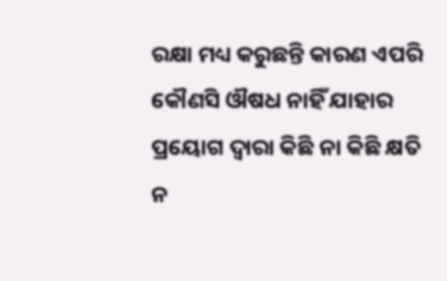ରକ୍ଷା ମଧ୍ୟ କରୁଛନ୍ତି କାରଣ ଏପରି କୌଣସି ଔଷଧ ନାହିଁ ଯାହାର ପ୍ରୟୋଗ ଦ୍ଵାରା କିଛି ନା କିଛି କ୍ଷତି ନ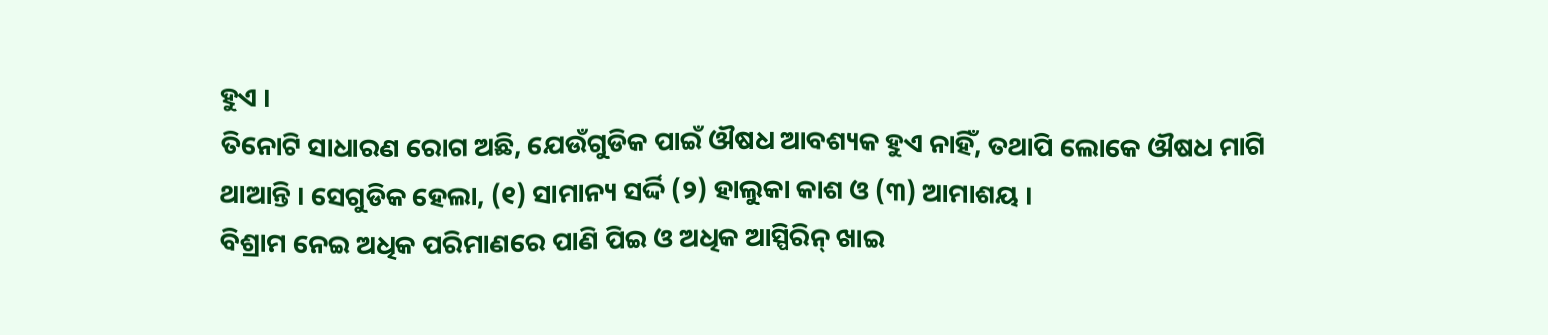ହୁଏ ।
ତିନୋଟି ସାଧାରଣ ରୋଗ ଅଛି, ଯେଉଁଗୁଡିକ ପାଇଁ ଔଷଧ ଆବଶ୍ୟକ ହୁଏ ନାହିଁ, ତଥାପି ଲୋକେ ଔଷଧ ମାଗି ଥାଆନ୍ତି । ସେଗୁଡିକ ହେଲା, (୧) ସାମାନ୍ୟ ସର୍ଦ୍ଦି (୨) ହାଲୁକା କାଶ ଓ (୩) ଆମାଶୟ ।
ବିଶ୍ରାମ ନେଇ ଅଧିକ ପରିମାଣରେ ପାଣି ପିଇ ଓ ଅଧିକ ଆସ୍ପିରିନ୍ ଖାଇ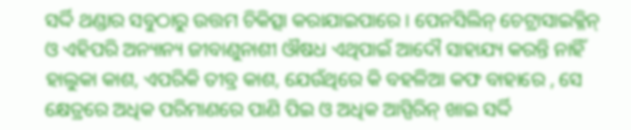ସର୍ଦ୍ଦି ଥଣ୍ଡାର ସବୁଠାରୁ ଉତ୍ତମ ଚିକିତ୍ସା କରାଯାଇପାରେ । ପେନସିଲିନ୍ ଚେଟ୍ରାସାଇକ୍ଳିନ୍ ଓ ଏହିପରି ଅନ୍ୟାନ୍ୟ ଜୀବାଣୁନାଶୀ ଔଷଧ ଏଥିପାଇଁ ଆଦୌ ସାହାଯ୍ୟ କରନ୍ତି ନାହିଁ
ହାଲୁକା କାଶ, ଏପରିକି ତୀବ୍ର କାଶ, ଯେଉଁଥିରେ କି ବହଳିଆ କଫ ବାହାରେ , ସେ କ୍ଷେତ୍ରରେ ଅଧିକ ପରିମାଣରେ ପାଣି ପିଇ ଓ ଅଧିକ ଆସ୍ପିରିନ୍ ଖାଇ ସର୍ଦ୍ଦି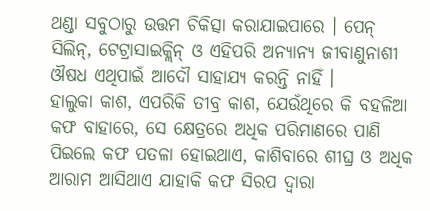ଥଣ୍ଡା ସବୁଠାରୁ ଉତ୍ତମ ଚିକିତ୍ସା କରାଯାଇପାରେ । ପେନ୍ ସିଲିନ୍, ଟେଟ୍ରାସାଇକ୍ଲିନ୍ ଓ ଏହିପରି ଅନ୍ୟାନ୍ୟ ଜୀବାଣୁନାଶୀ ଔଷଧ ଏଥିପାଇଁ ଆଦୌ ସାହାଯ୍ୟ କରନ୍ତି ନାହିଁ ।
ହାଲୁକା କାଶ, ଏପରିକି ତୀବ୍ର କାଶ, ଯେଉଁଥିରେ କି ବହଳିଆ କଫ ବାହାରେ, ସେ କ୍ଷେତ୍ରରେ ଅଧିକ ପରିମାଣରେ ପାଣି ପିଇଲେ କଫ ପତଳା ହୋଇଥାଏ, କାଶିବାରେ ଶୀଘ୍ର ଓ ଅଧିକ ଆରାମ ଆସିଥାଏ ଯାହାକି କଫ ସିରପ ଦ୍ଵାରା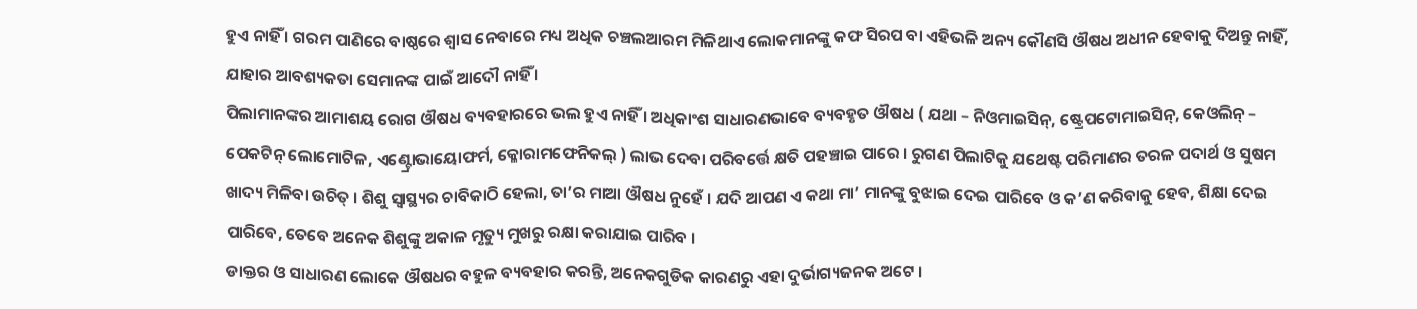ହୁଏ ନାହିଁ । ଗରମ ପାଣିରେ ବାଷ୍ଠରେ ଶ୍ଵାସ ନେବାରେ ମଧ୍ୟ ଅଧିକ ଚଞ୍ଚଲଆରମ ମିଳିଥାଏ ଲୋକମାନଙ୍କୁ କଫ ସିରପ ବା ଏହିଭଳି ଅନ୍ୟ କୌଣସି ଔଷଧ ଅଧୀନ ହେବାକୁ ଦିଅନ୍ତୁ ନାହିଁ, ଯାହାର ଆବଶ୍ୟକତା ସେମାନଙ୍କ ପାଇଁ ଆଦୌ ନାହିଁ ।
ପିଲାମାନଙ୍କର ଆମାଶୟ ରୋଗ ଔଷଧ ବ୍ୟବହାରରେ ଭଲ ହୁଏ ନାହିଁ । ଅଧିକାଂଶ ସାଧାରଣଭାବେ ବ୍ୟବହୃତ ଔଷଧ ( ଯଥା – ନିଓମାଇସିନ୍, ଷ୍ଟ୍ରେପଟୋମାଇସିନ୍, କେଓଲିନ୍ – ପେକଟିନ୍ ଲୋମୋଟିଳ, ଏଣ୍ଟ୍ରୋଭାୟୋଫର୍ମ, କ୍ଳୋରାମଫେନିକଲ୍ ) ଲାଭ ଦେବା ପରିବର୍ତ୍ତେ କ୍ଷତି ପହଞ୍ଚାଇ ପାରେ । ରୁଗଣ ପିଲାଟିକୁ ଯଥେଷ୍ଟ ପରିମାଣର ତରଳ ପଦାର୍ଥ ଓ ସୁଷମ ଖାଦ୍ୟ ମିଳିବା ଉଚିତ୍ । ଶିଶୁ ସ୍ୱାସ୍ଥ୍ୟର ଚାବିକାଠି ହେଲା, ତା’ର ମାଆ ଔଷଧ ନୁହେଁ । ଯଦି ଆପଣ ଏ କଥା ମା’ ମାନଙ୍କୁ ବୁଝାଇ ଦେଇ ପାରିବେ ଓ କ’ଣ କରିବାକୁ ହେବ, ଶିକ୍ଷା ଦେଇ ପାରିବେ, ତେବେ ଅନେକ ଶିଶୁଙ୍କୁ ଅକାଳ ମୃତ୍ୟୁ ମୁଖରୁ ରକ୍ଷା କରାଯାଇ ପାରିବ ।
ଡାକ୍ତର ଓ ସାଧାରଣ ଲୋକେ ଔଷଧର ବହୁଳ ବ୍ୟବହାର କରନ୍ତି, ଅନେକଗୁଡିକ କାରଣରୁ ଏହା ଦୁର୍ଭାଗ୍ୟଜନକ ଅଟେ ।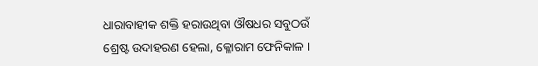ଧାରାବାହୀକ ଶକ୍ତି ହରାଉଥିବା ଔଷଧର ସବୁଠଉଁ ଶ୍ରେଷ୍ଟ ଉଦାହରଣ ହେଲା, କ୍ଳୋରାମ ଫେନିକାଳ ।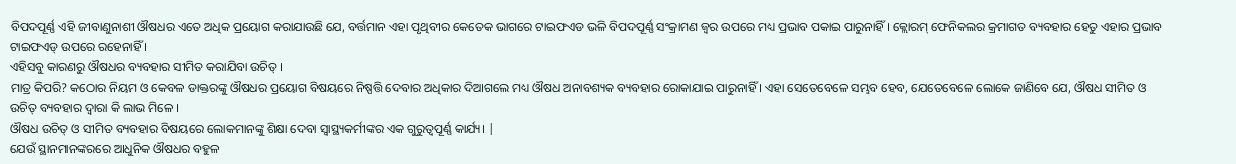ବିପଦପୂର୍ଣ୍ଣ ଏହି ଜୀବାଣୁନାଶୀ ଔଷଧର ଏତେ ଅଧିକ ପ୍ରୟୋଗ କରାଯାଉଛି ଯେ, ବର୍ତ୍ତମାନ ଏହା ପୃଥିବୀର କେତେକ ଭାଗରେ ଟାଇଫଏଡ ଭଳି ବିପଦପୂର୍ଣ୍ଣ ସଂକ୍ରାମଣ ଜ୍ଵର ଉପରେ ମଧ୍ୟ ପ୍ରଭାବ ପକାଇ ପାରୁନାହିଁ । କ୍ଲୋରମ୍ ଫେନିକଲର କ୍ରମାଗତ ବ୍ୟବହାର ହେତୁ ଏହାର ପ୍ରଭାବ ଟାଇଫଏଡ୍ ଉପରେ ରହେନାହିଁ ।
ଏହିସବୁ କାରଣରୁ ଔଷଧର ବ୍ୟବହାର ସୀମିତ କରାଯିବା ଉଚିତ୍ ।
ମାତ୍ର କିପରି? କଠୋର ନିୟମ ଓ କେବଳ ଡାକ୍ତରଙ୍କୁ ଔଷଧର ପ୍ରୟୋଗ ବିଷୟରେ ନିଷ୍ପତ୍ତି ଦେବାର ଅଧିକାର ଦିଆଗଲେ ମଧ୍ୟ ଔଷଧ ଅନାବଶ୍ୟକ ବ୍ୟବହାର ରୋକାଯାଇ ପାରୁନାହିଁ । ଏହା ସେତେବେଳେ ସମ୍ଭବ ହେବ, ଯେତେବେଳେ ଲୋକେ ଜାଣିବେ ଯେ, ଔଷଧ ସୀମିତ ଓ ଉଚିତ୍ ବ୍ୟବହାର ଦ୍ଵାରା କି ଲାଭ ମିଳେ ।
ଔଷଧ ଉଚିତ୍ ଓ ସୀମିତ ବ୍ୟବହାର ବିଷୟରେ ଲୋକମାନଙ୍କୁ ଶିକ୍ଷା ଦେବା ସ୍ୱାସ୍ଥ୍ୟକର୍ମୀଙ୍କର ଏକ ଗୁରୁତ୍ଵପୂର୍ଣ୍ଣ କାର୍ଯ୍ୟ। |
ଯେଉଁ ସ୍ଥାନମାନଙ୍କରରେ ଆଧୁନିକ ଔଷଧର ବହୁଳ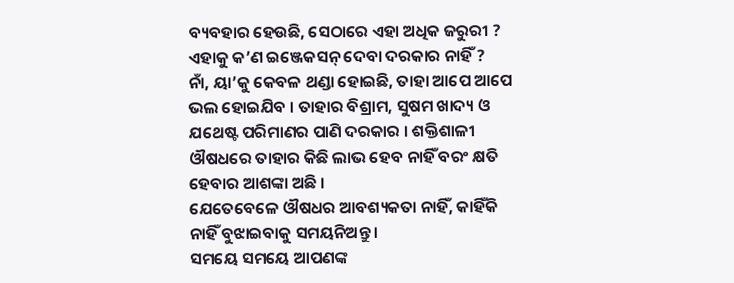ବ୍ୟବହାର ହେଉଛି, ସେଠାରେ ଏହା ଅଧିକ ଜରୁରୀ ?
ଏହାକୁ କ’ଣ ଇଞ୍ଜେକସନ୍ ଦେବା ଦରକାର ନାହିଁ ?
ନାଁ, ୟା’କୁ କେବଳ ଥଣ୍ଡା ହୋଇଛି, ତାହା ଆପେ ଆପେ ଭଲ ହୋଇଯିବ । ତାହାର ବିଶ୍ରାମ, ସୁଷମ ଖାଦ୍ୟ ଓ ଯଥେଷ୍ଟ ପରିମାଣର ପାଣି ଦରକାର । ଶକ୍ତିଶାଳୀ ଔଷଧରେ ତାହାର କିଛି ଲାଭ ହେବ ନାହିଁ ବରଂ କ୍ଷତି ହେବାର ଆଶଙ୍କା ଅଛି ।
ଯେତେବେଳେ ଔଷଧର ଆବଶ୍ୟକତା ନାହିଁ, କାହିଁକି ନାହିଁ ବୁଝାଇବାକୁ ସମୟନିଅନ୍ତୁ ।
ସମୟେ ସମୟେ ଆପଣଙ୍କ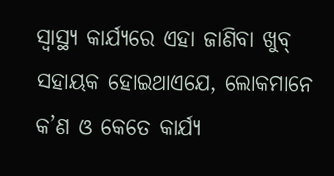ସ୍ୱାସ୍ଥ୍ୟ କାର୍ଯ୍ୟରେ ଏହା ଜାଣିବା ଖୁବ୍ ସହାୟକ ହୋଇଥାଏଯେ, ଲୋକମାନେ କ’ଣ ଓ କେତେ କାର୍ଯ୍ୟ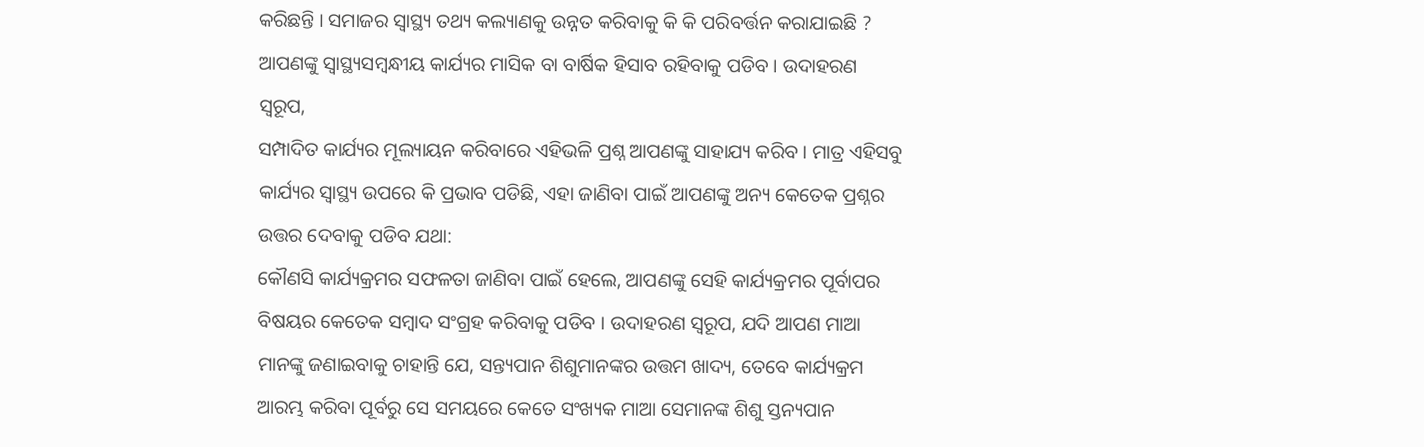କରିଛନ୍ତି । ସମାଜର ସ୍ୱାସ୍ଥ୍ୟ ତଥ୍ୟ କଲ୍ୟାଣକୁ ଉନ୍ନତ କରିବାକୁ କି କି ପରିବର୍ତ୍ତନ କରାଯାଇଛି ?
ଆପଣଙ୍କୁ ସ୍ୱାସ୍ଥ୍ୟସମ୍ବନ୍ଧୀୟ କାର୍ଯ୍ୟର ମାସିକ ବା ବାର୍ଷିକ ହିସାବ ରହିବାକୁ ପଡିବ । ଉଦାହରଣ ସ୍ୱରୂପ,
ସମ୍ପାଦିତ କାର୍ଯ୍ୟର ମୂଲ୍ୟାୟନ କରିବାରେ ଏହିଭଳି ପ୍ରଶ୍ନ ଆପଣଙ୍କୁ ସାହାଯ୍ୟ କରିବ । ମାତ୍ର ଏହିସବୁ କାର୍ଯ୍ୟର ସ୍ୱାସ୍ଥ୍ୟ ଉପରେ କି ପ୍ରଭାବ ପଡିଛି, ଏହା ଜାଣିବା ପାଇଁ ଆପଣଙ୍କୁ ଅନ୍ୟ କେତେକ ପ୍ରଶ୍ନର ଉତ୍ତର ଦେବାକୁ ପଡିବ ଯଥା:
କୌଣସି କାର୍ଯ୍ୟକ୍ରମର ସଫଳତା ଜାଣିବା ପାଇଁ ହେଲେ, ଆପଣଙ୍କୁ ସେହି କାର୍ଯ୍ୟକ୍ରମର ପୂର୍ବାପର ବିଷୟର କେତେକ ସମ୍ବାଦ ସଂଗ୍ରହ କରିବାକୁ ପଡିବ । ଉଦାହରଣ ସ୍ୱରୂପ, ଯଦି ଆପଣ ମାଆ ମାନଙ୍କୁ ଜଣାଇବାକୁ ଚାହାନ୍ତି ଯେ, ସନ୍ତ୍ୟପାନ ଶିଶୁମାନଙ୍କର ଉତ୍ତମ ଖାଦ୍ୟ, ତେବେ କାର୍ଯ୍ୟକ୍ରମ ଆରମ୍ଭ କରିବା ପୂର୍ବରୁ ସେ ସମୟରେ କେତେ ସଂଖ୍ୟକ ମାଆ ସେମାନଙ୍କ ଶିଶୁ ସ୍ତନ୍ୟପାନ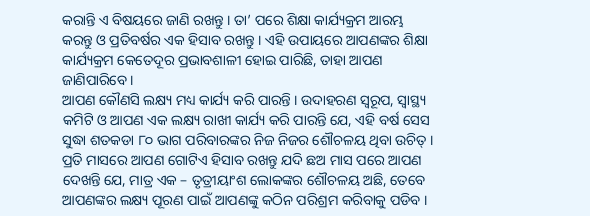କରାନ୍ତି ଏ ବିଷୟରେ ଜାଣି ରଖନ୍ତୁ । ତା’ ପରେ ଶିକ୍ଷା କାର୍ଯ୍ୟକ୍ରମ ଆରମ୍ଭ କରନ୍ତୁ ଓ ପ୍ରତିବର୍ଷର ଏକ ହିସାବ ରଖନ୍ତୁ । ଏହି ଉପାୟରେ ଆପଣଙ୍କର ଶିକ୍ଷା କାର୍ଯ୍ୟକ୍ରମ କେତେଦୂର ପ୍ରଭାବଶାଳୀ ହୋଇ ପାରିଛି, ତାହା ଆପଣ ଜାଣିପାରିବେ ।
ଆପଣ କୌଣସି ଲକ୍ଷ୍ୟ ମଧ୍ୟ କାର୍ଯ୍ୟ କରି ପାରନ୍ତି । ଉଦାହରଣ ସ୍ୱରୂପ, ସ୍ୱାସ୍ଥ୍ୟ କମିଟି ଓ ଆପଣ ଏକ ଲକ୍ଷ୍ୟ ରାଖୀ କାର୍ଯ୍ୟ କରି ପାରନ୍ତି ଯେ, ଏହି ବର୍ଷ ସେସ ସୁଦ୍ଧା ଶତକଡା ୮୦ ଭାଗ ପରିବାରଙ୍କର ନିଜ ନିଜର ଶୌଚଳୟ ଥିବା ଉଚିତ୍ । ପ୍ରତି ମାସରେ ଆପଣ ଗୋଟିଏ ହିସାବ ରଖନ୍ତୁ ଯଦି ଛଅ ମାସ ପରେ ଆପଣ ଦେଖନ୍ତି ଯେ, ମାତ୍ର ଏକ – ତୃତ୍ରୀୟାଂଶ ଲୋକଙ୍କର ଶୌଚଳୟ ଅଛି, ତେବେ ଆପଣଙ୍କର ଲକ୍ଷ୍ୟ ପୂରଣ ପାଇଁ ଆପଣଙ୍କୁ କଠିନ ପରିଶ୍ରମ କରିବାକୁ ପଡିବ ।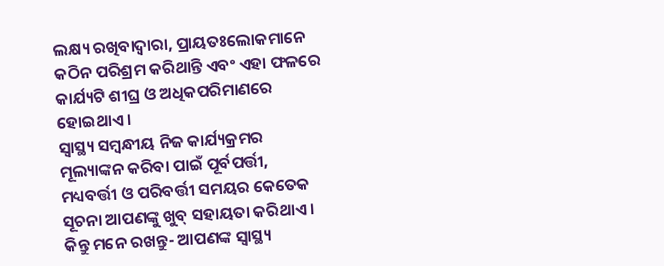ଲକ୍ଷ୍ୟ ରଖିବାଦ୍ଵାରା, ପ୍ରାୟତଃଲୋକମାନେ କଠିନ ପରିଶ୍ରମ କରିଥାନ୍ତି ଏବଂ ଏହା ଫଳରେ କାର୍ଯ୍ୟଟି ଶୀଘ୍ର ଓ ଅଧିକପରିମାଣରେ ହୋଇଥାଏ ।
ସ୍ୱାସ୍ଥ୍ୟ ସମ୍ବନ୍ଧୀୟ ନିଜ କାର୍ଯ୍ୟକ୍ରମର ମୂଲ୍ୟାଙ୍କନ କରିବା ପାଇଁ ପୂର୍ବପର୍ତ୍ତୀ, ମଧ୍ୟବର୍ତ୍ତୀ ଓ ପରିବର୍ତ୍ତୀ ସମୟର କେତେକ ସୂଚନା ଆପଣଙ୍କୁ ଖୁବ୍ ସହାୟତା କରିଥାଏ ।
କିନ୍ତୁ ମନେ ରଖନ୍ତୁ- ଆପଣଙ୍କ ସ୍ୱାସ୍ଥ୍ୟ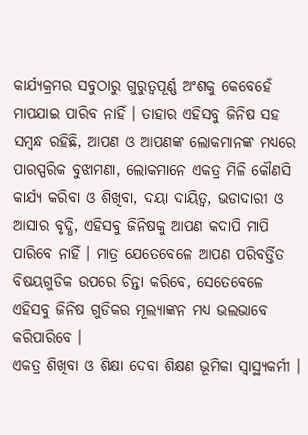କାର୍ଯ୍ୟକ୍ରମର ସବୁଠାରୁ ଗୁରୁତ୍ଵପୂର୍ଣ୍ଣ ଅଂଶକୁ କେବେହେଁ ମାପଯାଇ ପାରିବ ନାହିଁ । ତାହାର ଏହିସବୁ ଜିନିଷ ସହ ସମ୍ବନ୍ଧ ରହିଛି, ଆପଣ ଓ ଆପଣଙ୍କ ଲୋକମାନଙ୍କ ମଧ୍ୟରେ ପାରସ୍ପରିକ ବୁଝାମଣା, ଲୋକମାନେ ଏକତ୍ର ମିଳି କୌଣସି କାର୍ଯ୍ୟ କରିବା ଓ ଶିଖିବା, ଦୟା ଦାୟିତ୍ଵ, ଭଡାଦାରୀ ଓ ଆସାର ବୃଦ୍ଧି, ଏହିସବୁ ଜିନିଷକୁ ଆପଣ କଦାପି ମାପି ପାରିବେ ନାହିଁ । ମାତ୍ର ଯେତେବେଳେ ଆପଣ ପରିବର୍ତ୍ତିତ ବିଷୟଗୁଡିକ ଉପରେ ଚିନ୍ତା କରିବେ, ସେତେବେଳେ ଏହିସବୁ ଜିନିଷ ଗୁଡିକର ମୂଲ୍ୟାଙ୍କନ ମଧ୍ୟ ଭଲଭାବେ କରିପାରିବେ ।
ଏକତ୍ର ଶିଖିବା ଓ ଶିକ୍ଷା ଦେବା ଶିକ୍ଷଣ ଭୂମିକା ସ୍ୱାସ୍ଥ୍ୟକର୍ମୀ ।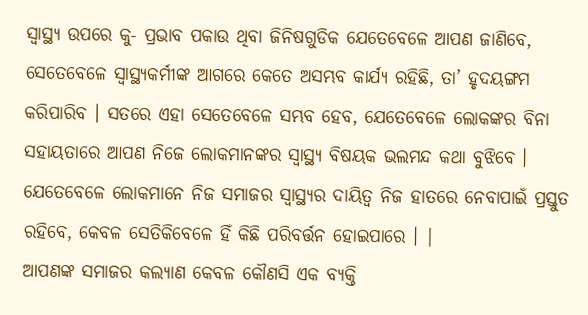ସ୍ୱାସ୍ଥ୍ୟ ଉପରେ କୁ- ପ୍ରଭାବ ପକାଉ ଥିବା ଜିନିଷଗୁଡିକ ଯେତେବେଳେ ଆପଣ ଜାଣିବେ, ସେତେବେଳେ ସ୍ୱାସ୍ଥ୍ୟକର୍ମୀଙ୍କ ଆଗରେ କେତେ ଅସମ୍ଭବ କାର୍ଯ୍ୟ ରହିଛି, ତା’ ହୃଦୟଙ୍ଗମ କରିପାରିବ । ସତରେ ଏହା ସେତେବେଳେ ସମ୍ଭବ ହେବ, ଯେତେବେଳେ ଲୋକଙ୍କର ବିନା ସହାୟତାରେ ଆପଣ ନିଜେ ଲୋକମାନଙ୍କର ସ୍ୱାସ୍ଥ୍ୟ ବିଷୟକ ଭଲମନ୍ଦ କଥା ବୁଝିବେ ।
ଯେତେବେଳେ ଲୋକମାନେ ନିଜ ସମାଜର ସ୍ୱାସ୍ଥ୍ୟର ଦାୟିତ୍ଵ ନିଜ ହାତରେ ନେବାପାଇଁ ପ୍ରସ୍ତୁତ ରହିବେ, କେବଳ ସେତିକିବେଳେ ହିଁ କିଛି ପରିବର୍ତ୍ତନ ହୋଇପାରେ । |
ଆପଣଙ୍କ ସମାଜର କଲ୍ୟାଣ କେବଳ କୌଣସି ଏକ ବ୍ୟକ୍ତି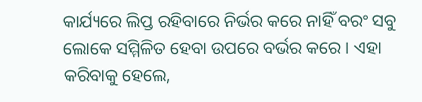କାର୍ଯ୍ୟରେ ଲିପ୍ତ ରହିବାରେ ନିର୍ଭର କରେ ନାହିଁ ବରଂ ସବୁ ଲୋକେ ସମ୍ମିଳିତ ହେବା ଉପରେ ବର୍ଭର କରେ । ଏହା କରିବାକୁ ହେଲେ,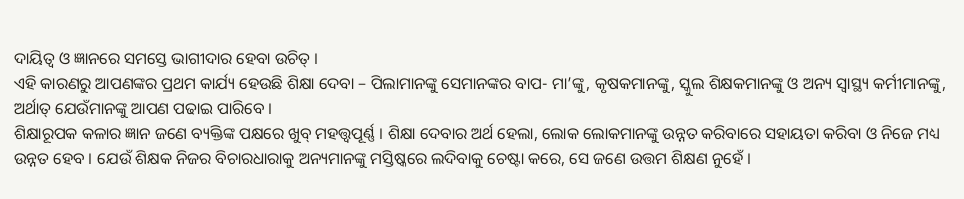ଦାୟିତ୍ଵ ଓ ଜ୍ଞାନରେ ସମସ୍ତେ ଭାଗୀଦାର ହେବା ଉଚିତ୍ ।
ଏହି କାରଣରୁ ଆପଣଙ୍କର ପ୍ରଥମ କାର୍ଯ୍ୟ ହେଉଛି ଶିକ୍ଷା ଦେବା – ପିଲାମାନଙ୍କୁ ସେମାନଙ୍କର ବାପ- ମା’ଙ୍କୁ, କୃଷକମାନଙ୍କୁ, ସ୍କୁଲ ଶିକ୍ଷକମାନଙ୍କୁ ଓ ଅନ୍ୟ ସ୍ୱାସ୍ଥ୍ୟ କର୍ମୀମାନଙ୍କୁ, ଅର୍ଥାତ୍ ଯେଉଁମାନଙ୍କୁ ଆପଣ ପଢାଇ ପାରିବେ ।
ଶିକ୍ଷାରୂପକ କଳାର ଜ୍ଞାନ ଜଣେ ବ୍ୟକ୍ତିଙ୍କ ପକ୍ଷରେ ଖୁବ୍ ମହତ୍ତ୍ଵପୂର୍ଣ୍ଣ । ଶିକ୍ଷା ଦେବାର ଅର୍ଥ ହେଲା, ଲୋକ ଲୋକମାନଙ୍କୁ ଉନ୍ନତ କରିବାରେ ସହାୟତା କରିବା ଓ ନିଜେ ମଧ୍ୟ ଉନ୍ନତ ହେବ । ଯେଉଁ ଶିକ୍ଷକ ନିଜର ବିଚାରଧାରାକୁ ଅନ୍ୟମାନଙ୍କୁ ମସ୍ତିଷ୍କରେ ଲଦିବାକୁ ଚେଷ୍ଟା କରେ, ସେ ଜଣେ ଉତ୍ତମ ଶିକ୍ଷଣ ନୁହେଁ ।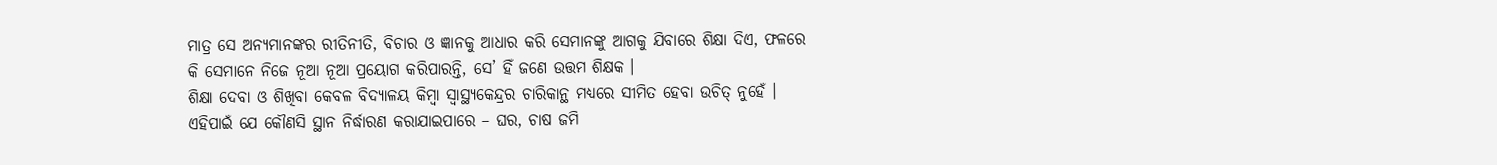ମାତ୍ର ସେ ଅନ୍ୟମାନଙ୍କର ରୀତିନୀତି, ବିଚାର ଓ ଜ୍ଞାନକୁ ଆଧାର କରି ସେମାନଙ୍କୁ ଆଗକୁ ଯିବାରେ ଶିକ୍ଷା ଦିଏ, ଫଳରେ କି ସେମାନେ ନିଜେ ନୂଆ ନୂଆ ପ୍ରୟୋଗ କରିପାରନ୍ତି, ସେ’ ହିଁ ଜଣେ ଉତ୍ତମ ଶିକ୍ଷକ ।
ଶିକ୍ଷା ଦେବା ଓ ଶିଖିବା କେବଳ ବିଦ୍ୟାଳୟ କିମ୍ବା ସ୍ୱାସ୍ଥ୍ୟକେନ୍ଦ୍ରର ଚାରିକାନ୍ଥ ମଧ୍ୟରେ ସୀମିତ ହେବା ଉଚିତ୍ ନୁହେଁ । ଏହିପାଇଁ ଯେ କୌଣସି ସ୍ଥାନ ନିର୍ଦ୍ଧାରଣ କରାଯାଇପାରେ – ଘର, ଚାଷ ଜମି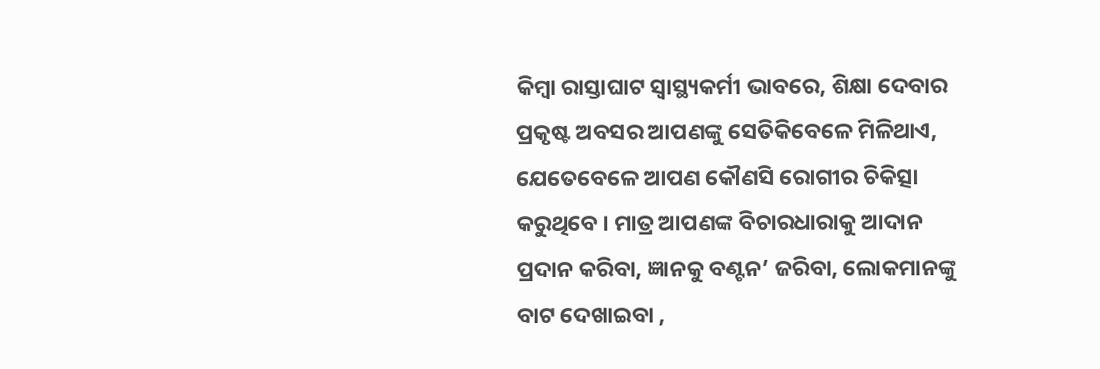କିମ୍ବା ରାସ୍ତାଘାଟ ସ୍ୱାସ୍ଥ୍ୟକର୍ମୀ ଭାବରେ, ଶିକ୍ଷା ଦେବାର ପ୍ରକୃଷ୍ଟ ଅବସର ଆପଣଙ୍କୁ ସେତିକିବେଳେ ମିଳିଥାଏ, ଯେତେବେଳେ ଆପଣ କୌଣସି ରୋଗୀର ଚିକିତ୍ସା କରୁଥିବେ । ମାତ୍ର ଆପଣଙ୍କ ବିଚାରଧାରାକୁ ଆଦାନ ପ୍ରଦାନ କରିବା, ଜ୍ଞାନକୁ ବଣ୍ଟନ’ ଜରିବା, ଲୋକମାନଙ୍କୁ ବାଟ ଦେଖାଇବା ,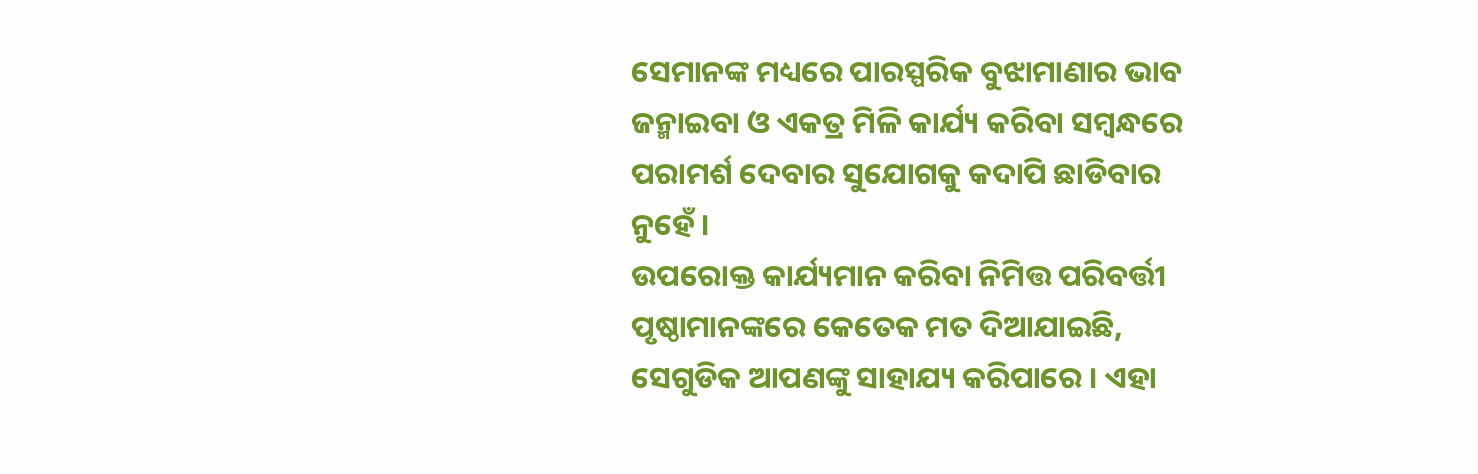ସେମାନଙ୍କ ମଧ୍ୟରେ ପାରସ୍ପରିକ ବୁଝାମାଣାର ଭାବ ଜନ୍ମାଇବା ଓ ଏକତ୍ର ମିଳି କାର୍ଯ୍ୟ କରିବା ସମ୍ବନ୍ଧରେ ପରାମର୍ଶ ଦେବାର ସୁଯୋଗକୁ କଦାପି ଛାଡିବାର ନୁହେଁ ।
ଉପରୋକ୍ତ କାର୍ଯ୍ୟମାନ କରିବା ନିମିତ୍ତ ପରିବର୍ତ୍ତୀ ପୃଷ୍ଠାମାନଙ୍କରେ କେତେକ ମତ ଦିଆଯାଇଛି, ସେଗୁଡିକ ଆପଣଙ୍କୁ ସାହାଯ୍ୟ କରିପାରେ । ଏହା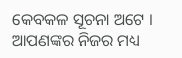କେବକଳ ସୂଚନା ଅଟେ । ଆପଣଙ୍କର ନିଜର ମଧ୍ୟ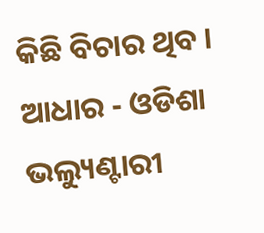କିଛି ବିଚାର ଥିବ ।
ଆଧାର - ଓଡିଶା ଭଲ୍ୟୁଣ୍ଟାରୀ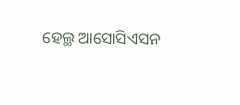ହେଲ୍ଥ ଆସୋସିଏସନ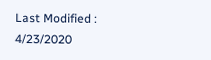Last Modified : 4/23/2020